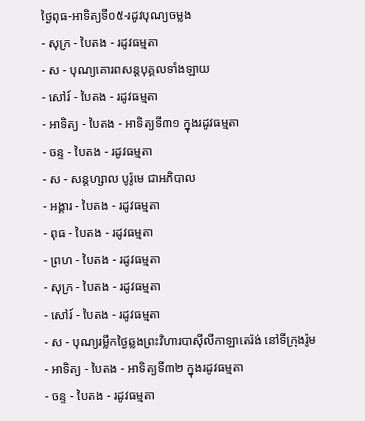ថ្ងៃពុធ-អាទិត្យទី០៥-រដូវបុណ្យចម្លង
- សុក្រ - បៃតង - រដូវធម្មតា
- ស - បុណ្យគោរពសន្ដបុគ្គលទាំងឡាយ
- សៅរ៍ - បៃតង - រដូវធម្មតា
- អាទិត្យ - បៃតង - អាទិត្យទី៣១ ក្នុងរដូវធម្មតា
- ចន្ទ - បៃតង - រដូវធម្មតា
- ស - សន្ដហ្សាល បូរ៉ូមេ ជាអភិបាល
- អង្គារ - បៃតង - រដូវធម្មតា
- ពុធ - បៃតង - រដូវធម្មតា
- ព្រហ - បៃតង - រដូវធម្មតា
- សុក្រ - បៃតង - រដូវធម្មតា
- សៅរ៍ - បៃតង - រដូវធម្មតា
- ស - បុណ្យរម្លឹកថ្ងៃឆ្លងព្រះវិហារបាស៊ីលីកាឡាតេរ៉ង់ នៅទីក្រុងរ៉ូម
- អាទិត្យ - បៃតង - អាទិត្យទី៣២ ក្នុងរដូវធម្មតា
- ចន្ទ - បៃតង - រដូវធម្មតា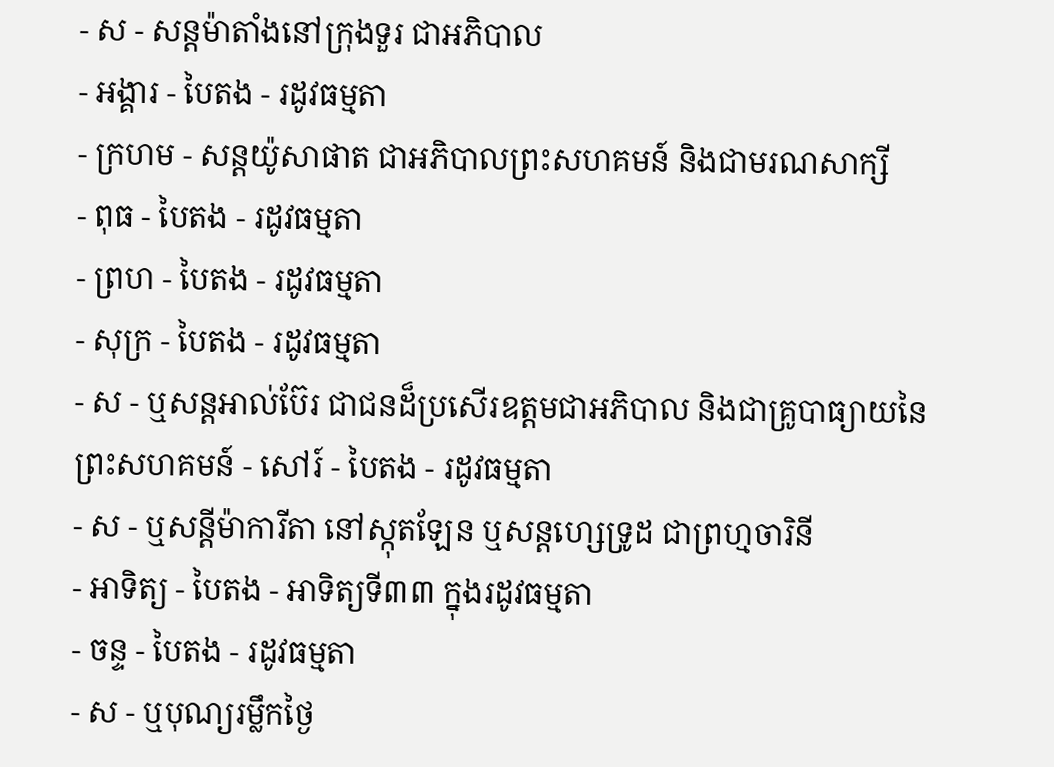- ស - សន្ដម៉ាតាំងនៅក្រុងទួរ ជាអភិបាល
- អង្គារ - បៃតង - រដូវធម្មតា
- ក្រហម - សន្ដយ៉ូសាផាត ជាអភិបាលព្រះសហគមន៍ និងជាមរណសាក្សី
- ពុធ - បៃតង - រដូវធម្មតា
- ព្រហ - បៃតង - រដូវធម្មតា
- សុក្រ - បៃតង - រដូវធម្មតា
- ស - ឬសន្ដអាល់ប៊ែរ ជាជនដ៏ប្រសើរឧត្ដមជាអភិបាល និងជាគ្រូបាធ្យាយនៃព្រះសហគមន៍ - សៅរ៍ - បៃតង - រដូវធម្មតា
- ស - ឬសន្ដីម៉ាការីតា នៅស្កុតឡែន ឬសន្ដហ្សេទ្រូដ ជាព្រហ្មចារិនី
- អាទិត្យ - បៃតង - អាទិត្យទី៣៣ ក្នុងរដូវធម្មតា
- ចន្ទ - បៃតង - រដូវធម្មតា
- ស - ឬបុណ្យរម្លឹកថ្ងៃ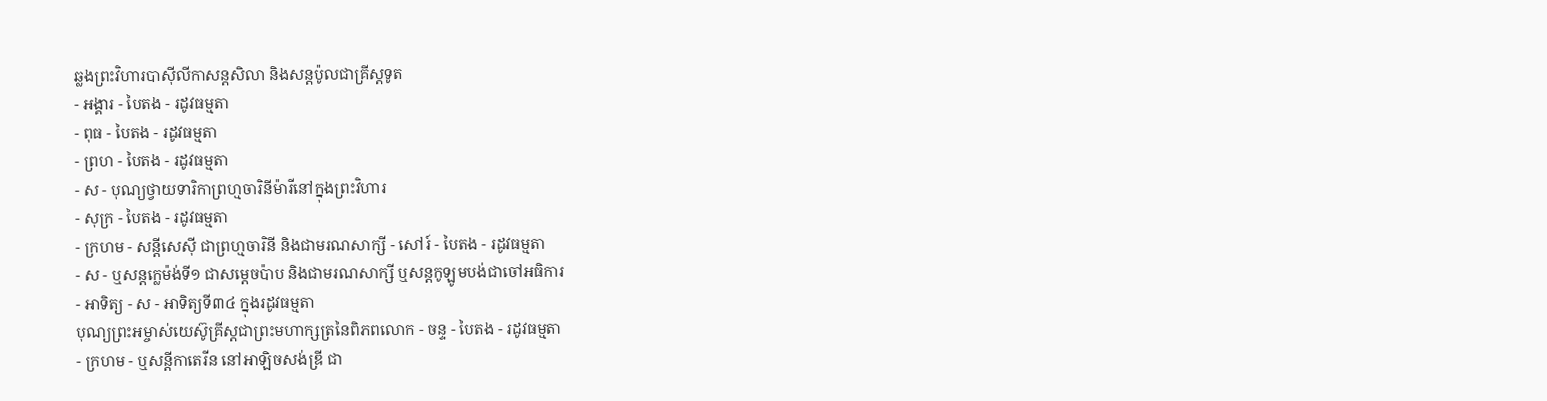ឆ្លងព្រះវិហារបាស៊ីលីកាសន្ដសិលា និងសន្ដប៉ូលជាគ្រីស្ដទូត
- អង្គារ - បៃតង - រដូវធម្មតា
- ពុធ - បៃតង - រដូវធម្មតា
- ព្រហ - បៃតង - រដូវធម្មតា
- ស - បុណ្យថ្វាយទារិកាព្រហ្មចារិនីម៉ារីនៅក្នុងព្រះវិហារ
- សុក្រ - បៃតង - រដូវធម្មតា
- ក្រហម - សន្ដីសេស៊ី ជាព្រហ្មចារិនី និងជាមរណសាក្សី - សៅរ៍ - បៃតង - រដូវធម្មតា
- ស - ឬសន្ដក្លេម៉ង់ទី១ ជាសម្ដេចប៉ាប និងជាមរណសាក្សី ឬសន្ដកូឡូមបង់ជាចៅអធិការ
- អាទិត្យ - ស - អាទិត្យទី៣៤ ក្នុងរដូវធម្មតា
បុណ្យព្រះអម្ចាស់យេស៊ូគ្រីស្ដជាព្រះមហាក្សត្រនៃពិភពលោក - ចន្ទ - បៃតង - រដូវធម្មតា
- ក្រហម - ឬសន្ដីកាតេរីន នៅអាឡិចសង់ឌ្រី ជា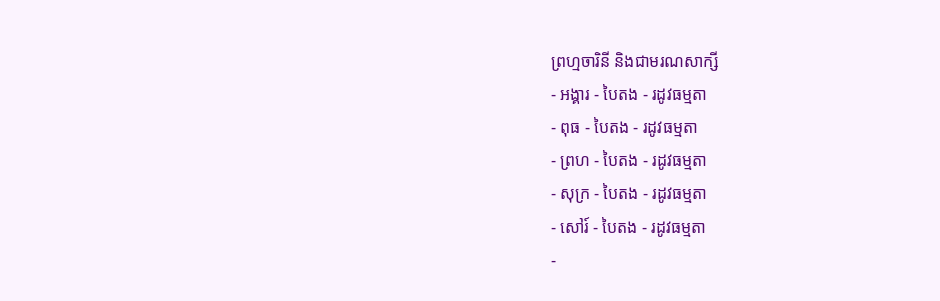ព្រហ្មចារិនី និងជាមរណសាក្សី
- អង្គារ - បៃតង - រដូវធម្មតា
- ពុធ - បៃតង - រដូវធម្មតា
- ព្រហ - បៃតង - រដូវធម្មតា
- សុក្រ - បៃតង - រដូវធម្មតា
- សៅរ៍ - បៃតង - រដូវធម្មតា
-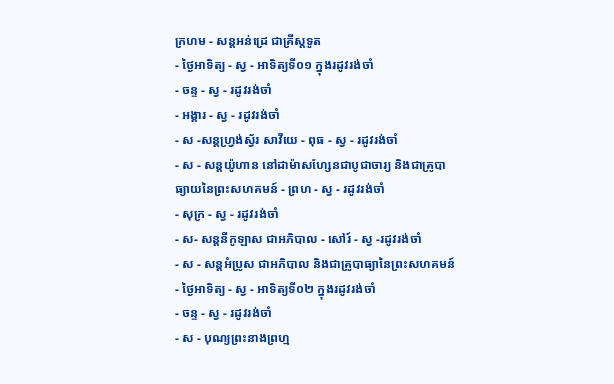ក្រហម - សន្ដអន់ដ្រេ ជាគ្រីស្ដទូត
- ថ្ងៃអាទិត្យ - ស្វ - អាទិត្យទី០១ ក្នុងរដូវរង់ចាំ
- ចន្ទ - ស្វ - រដូវរង់ចាំ
- អង្គារ - ស្វ - រដូវរង់ចាំ
- ស -សន្ដហ្វ្រង់ស្វ័រ សាវីយេ - ពុធ - ស្វ - រដូវរង់ចាំ
- ស - សន្ដយ៉ូហាន នៅដាម៉ាសហ្សែនជាបូជាចារ្យ និងជាគ្រូបាធ្យាយនៃព្រះសហគមន៍ - ព្រហ - ស្វ - រដូវរង់ចាំ
- សុក្រ - ស្វ - រដូវរង់ចាំ
- ស- សន្ដនីកូឡាស ជាអភិបាល - សៅរ៍ - ស្វ -រដូវរង់ចាំ
- ស - សន្ដអំប្រូស ជាអភិបាល និងជាគ្រូបាធ្យានៃព្រះសហគមន៍ - ថ្ងៃអាទិត្យ - ស្វ - អាទិត្យទី០២ ក្នុងរដូវរង់ចាំ
- ចន្ទ - ស្វ - រដូវរង់ចាំ
- ស - បុណ្យព្រះនាងព្រហ្ម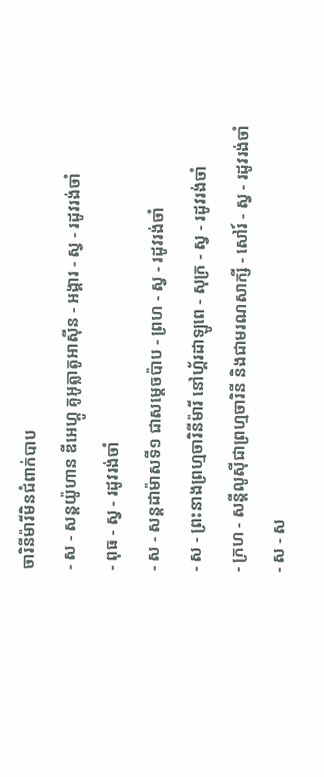ចារិនីម៉ារីមិនជំពាក់បាប
- ស - សន្ដយ៉ូហាន ឌីអេហ្គូ គូអូត្លាតូអាស៊ីន - អង្គារ - ស្វ - រដូវរង់ចាំ
- ពុធ - ស្វ - រដូវរង់ចាំ
- ស - សន្ដដាម៉ាសទី១ ជាសម្ដេចប៉ាប - ព្រហ - ស្វ - រដូវរង់ចាំ
- ស - ព្រះនាងព្រហ្មចារិនីម៉ារី នៅហ្គ័រដាឡូពេ - សុក្រ - ស្វ - រដូវរង់ចាំ
- ក្រហ - សន្ដីលូស៊ីជាព្រហ្មចារិនី និងជាមរណសាក្សី - សៅរ៍ - ស្វ - រដូវរង់ចាំ
- ស - ស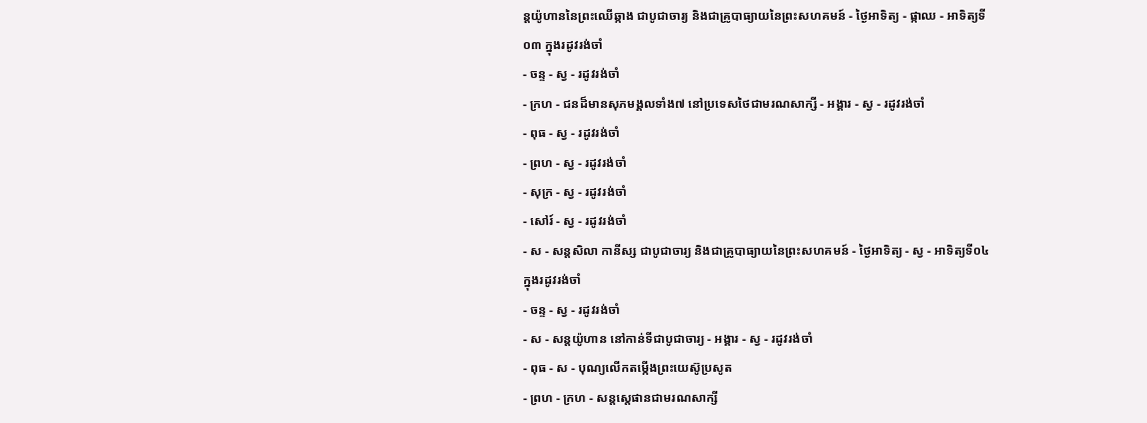ន្ដយ៉ូហាននៃព្រះឈើឆ្កាង ជាបូជាចារ្យ និងជាគ្រូបាធ្យាយនៃព្រះសហគមន៍ - ថ្ងៃអាទិត្យ - ផ្កាឈ - អាទិត្យទី០៣ ក្នុងរដូវរង់ចាំ
- ចន្ទ - ស្វ - រដូវរង់ចាំ
- ក្រហ - ជនដ៏មានសុភមង្គលទាំង៧ នៅប្រទេសថៃជាមរណសាក្សី - អង្គារ - ស្វ - រដូវរង់ចាំ
- ពុធ - ស្វ - រដូវរង់ចាំ
- ព្រហ - ស្វ - រដូវរង់ចាំ
- សុក្រ - ស្វ - រដូវរង់ចាំ
- សៅរ៍ - ស្វ - រដូវរង់ចាំ
- ស - សន្ដសិលា កានីស្ស ជាបូជាចារ្យ និងជាគ្រូបាធ្យាយនៃព្រះសហគមន៍ - ថ្ងៃអាទិត្យ - ស្វ - អាទិត្យទី០៤ ក្នុងរដូវរង់ចាំ
- ចន្ទ - ស្វ - រដូវរង់ចាំ
- ស - សន្ដយ៉ូហាន នៅកាន់ទីជាបូជាចារ្យ - អង្គារ - ស្វ - រដូវរង់ចាំ
- ពុធ - ស - បុណ្យលើកតម្កើងព្រះយេស៊ូប្រសូត
- ព្រហ - ក្រហ - សន្តស្តេផានជាមរណសាក្សី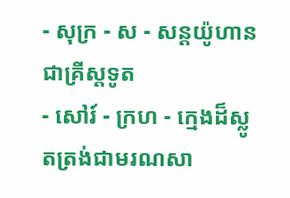- សុក្រ - ស - សន្តយ៉ូហានជាគ្រីស្តទូត
- សៅរ៍ - ក្រហ - ក្មេងដ៏ស្លូតត្រង់ជាមរណសា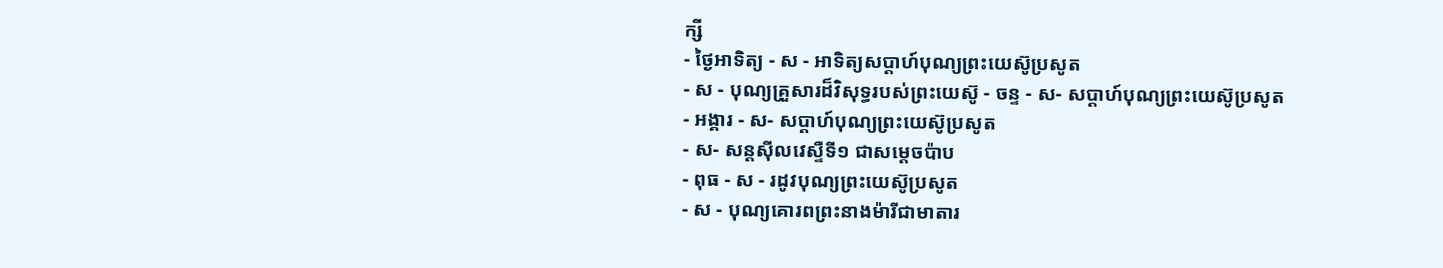ក្សី
- ថ្ងៃអាទិត្យ - ស - អាទិត្យសប្ដាហ៍បុណ្យព្រះយេស៊ូប្រសូត
- ស - បុណ្យគ្រួសារដ៏វិសុទ្ធរបស់ព្រះយេស៊ូ - ចន្ទ - ស- សប្ដាហ៍បុណ្យព្រះយេស៊ូប្រសូត
- អង្គារ - ស- សប្ដាហ៍បុណ្យព្រះយេស៊ូប្រសូត
- ស- សន្ដស៊ីលវេស្ទឺទី១ ជាសម្ដេចប៉ាប
- ពុធ - ស - រដូវបុណ្យព្រះយេស៊ូប្រសូត
- ស - បុណ្យគោរពព្រះនាងម៉ារីជាមាតារ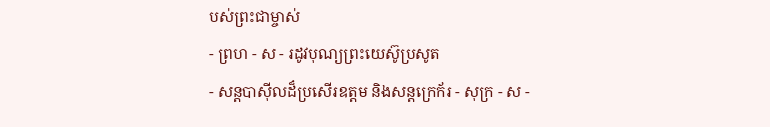បស់ព្រះជាម្ចាស់
- ព្រហ - ស - រដូវបុណ្យព្រះយេស៊ូប្រសូត
- សន្ដបាស៊ីលដ៏ប្រសើរឧត្ដម និងសន្ដក្រេក័រ - សុក្រ - ស -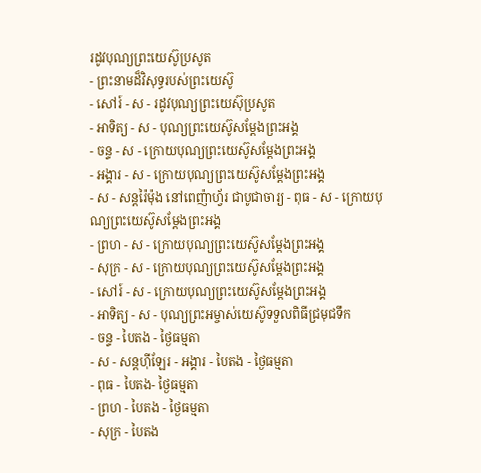រដូវបុណ្យព្រះយេស៊ូប្រសូត
- ព្រះនាមដ៏វិសុទ្ធរបស់ព្រះយេស៊ូ
- សៅរ៍ - ស - រដូវបុណ្យព្រះយេស៊ុប្រសូត
- អាទិត្យ - ស - បុណ្យព្រះយេស៊ូសម្ដែងព្រះអង្គ
- ចន្ទ - ស - ក្រោយបុណ្យព្រះយេស៊ូសម្ដែងព្រះអង្គ
- អង្គារ - ស - ក្រោយបុណ្យព្រះយេស៊ូសម្ដែងព្រះអង្គ
- ស - សន្ដរ៉ៃម៉ុង នៅពេញ៉ាហ្វ័រ ជាបូជាចារ្យ - ពុធ - ស - ក្រោយបុណ្យព្រះយេស៊ូសម្ដែងព្រះអង្គ
- ព្រហ - ស - ក្រោយបុណ្យព្រះយេស៊ូសម្ដែងព្រះអង្គ
- សុក្រ - ស - ក្រោយបុណ្យព្រះយេស៊ូសម្ដែងព្រះអង្គ
- សៅរ៍ - ស - ក្រោយបុណ្យព្រះយេស៊ូសម្ដែងព្រះអង្គ
- អាទិត្យ - ស - បុណ្យព្រះអម្ចាស់យេស៊ូទទួលពិធីជ្រមុជទឹក
- ចន្ទ - បៃតង - ថ្ងៃធម្មតា
- ស - សន្ដហ៊ីឡែរ - អង្គារ - បៃតង - ថ្ងៃធម្មតា
- ពុធ - បៃតង- ថ្ងៃធម្មតា
- ព្រហ - បៃតង - ថ្ងៃធម្មតា
- សុក្រ - បៃតង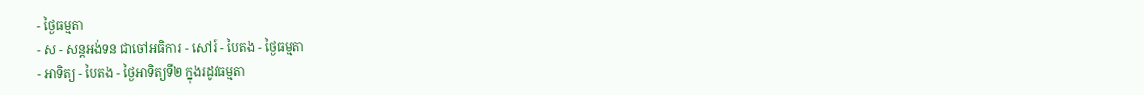- ថ្ងៃធម្មតា
- ស - សន្ដអង់ទន ជាចៅអធិការ - សៅរ៍ - បៃតង - ថ្ងៃធម្មតា
- អាទិត្យ - បៃតង - ថ្ងៃអាទិត្យទី២ ក្នុងរដូវធម្មតា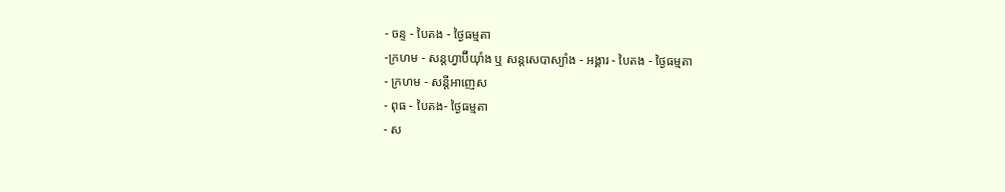- ចន្ទ - បៃតង - ថ្ងៃធម្មតា
-ក្រហម - សន្ដហ្វាប៊ីយ៉ាំង ឬ សន្ដសេបាស្យាំង - អង្គារ - បៃតង - ថ្ងៃធម្មតា
- ក្រហម - សន្ដីអាញេស
- ពុធ - បៃតង- ថ្ងៃធម្មតា
- ស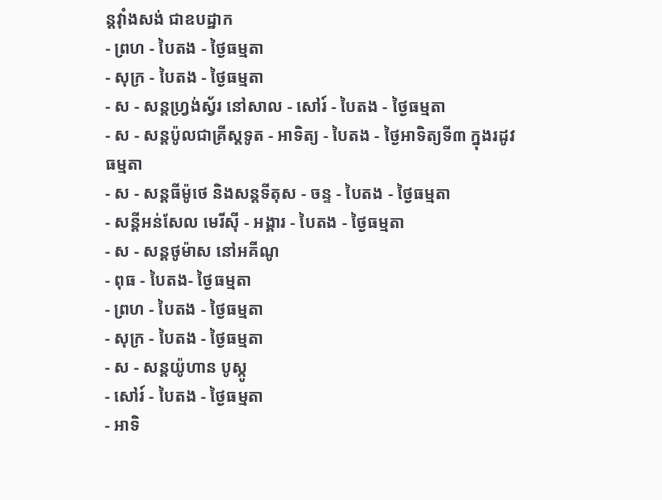ន្ដវ៉ាំងសង់ ជាឧបដ្ឋាក
- ព្រហ - បៃតង - ថ្ងៃធម្មតា
- សុក្រ - បៃតង - ថ្ងៃធម្មតា
- ស - សន្ដហ្វ្រង់ស្វ័រ នៅសាល - សៅរ៍ - បៃតង - ថ្ងៃធម្មតា
- ស - សន្ដប៉ូលជាគ្រីស្ដទូត - អាទិត្យ - បៃតង - ថ្ងៃអាទិត្យទី៣ ក្នុងរដូវធម្មតា
- ស - សន្ដធីម៉ូថេ និងសន្ដទីតុស - ចន្ទ - បៃតង - ថ្ងៃធម្មតា
- សន្ដីអន់សែល មេរីស៊ី - អង្គារ - បៃតង - ថ្ងៃធម្មតា
- ស - សន្ដថូម៉ាស នៅអគីណូ
- ពុធ - បៃតង- ថ្ងៃធម្មតា
- ព្រហ - បៃតង - ថ្ងៃធម្មតា
- សុក្រ - បៃតង - ថ្ងៃធម្មតា
- ស - សន្ដយ៉ូហាន បូស្កូ
- សៅរ៍ - បៃតង - ថ្ងៃធម្មតា
- អាទិ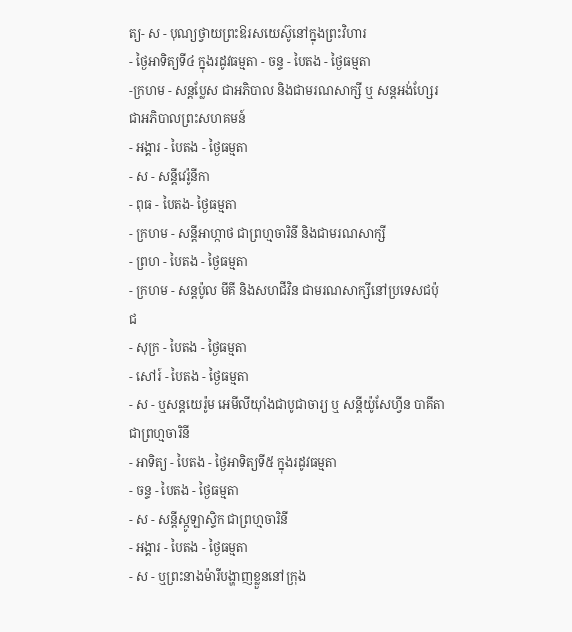ត្យ- ស - បុណ្យថ្វាយព្រះឱរសយេស៊ូនៅក្នុងព្រះវិហារ
- ថ្ងៃអាទិត្យទី៤ ក្នុងរដូវធម្មតា - ចន្ទ - បៃតង - ថ្ងៃធម្មតា
-ក្រហម - សន្ដប្លែស ជាអភិបាល និងជាមរណសាក្សី ឬ សន្ដអង់ហ្សែរ ជាអភិបាលព្រះសហគមន៍
- អង្គារ - បៃតង - ថ្ងៃធម្មតា
- ស - សន្ដីវេរ៉ូនីកា
- ពុធ - បៃតង- ថ្ងៃធម្មតា
- ក្រហម - សន្ដីអាហ្កាថ ជាព្រហ្មចារិនី និងជាមរណសាក្សី
- ព្រហ - បៃតង - ថ្ងៃធម្មតា
- ក្រហម - សន្ដប៉ូល មីគី និងសហជីវិន ជាមរណសាក្សីនៅប្រទេសជប៉ុជ
- សុក្រ - បៃតង - ថ្ងៃធម្មតា
- សៅរ៍ - បៃតង - ថ្ងៃធម្មតា
- ស - ឬសន្ដយេរ៉ូម អេមីលីយ៉ាំងជាបូជាចារ្យ ឬ សន្ដីយ៉ូសែហ្វីន បាគីតា ជាព្រហ្មចារិនី
- អាទិត្យ - បៃតង - ថ្ងៃអាទិត្យទី៥ ក្នុងរដូវធម្មតា
- ចន្ទ - បៃតង - ថ្ងៃធម្មតា
- ស - សន្ដីស្កូឡាស្ទិក ជាព្រហ្មចារិនី
- អង្គារ - បៃតង - ថ្ងៃធម្មតា
- ស - ឬព្រះនាងម៉ារីបង្ហាញខ្លួននៅក្រុង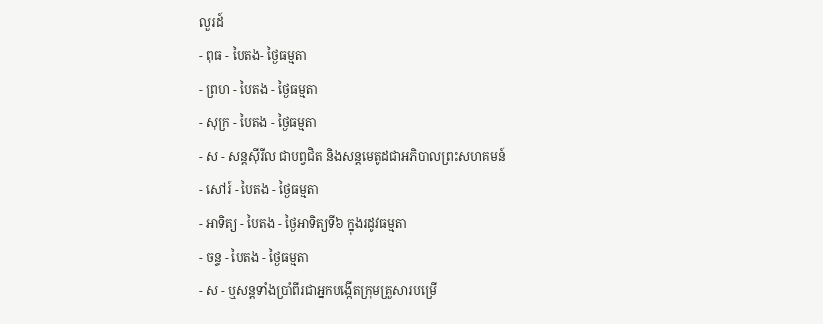លួរដ៍
- ពុធ - បៃតង- ថ្ងៃធម្មតា
- ព្រហ - បៃតង - ថ្ងៃធម្មតា
- សុក្រ - បៃតង - ថ្ងៃធម្មតា
- ស - សន្ដស៊ីរីល ជាបព្វជិត និងសន្ដមេតូដជាអភិបាលព្រះសហគមន៍
- សៅរ៍ - បៃតង - ថ្ងៃធម្មតា
- អាទិត្យ - បៃតង - ថ្ងៃអាទិត្យទី៦ ក្នុងរដូវធម្មតា
- ចន្ទ - បៃតង - ថ្ងៃធម្មតា
- ស - ឬសន្ដទាំងប្រាំពីរជាអ្នកបង្កើតក្រុមគ្រួសារបម្រើ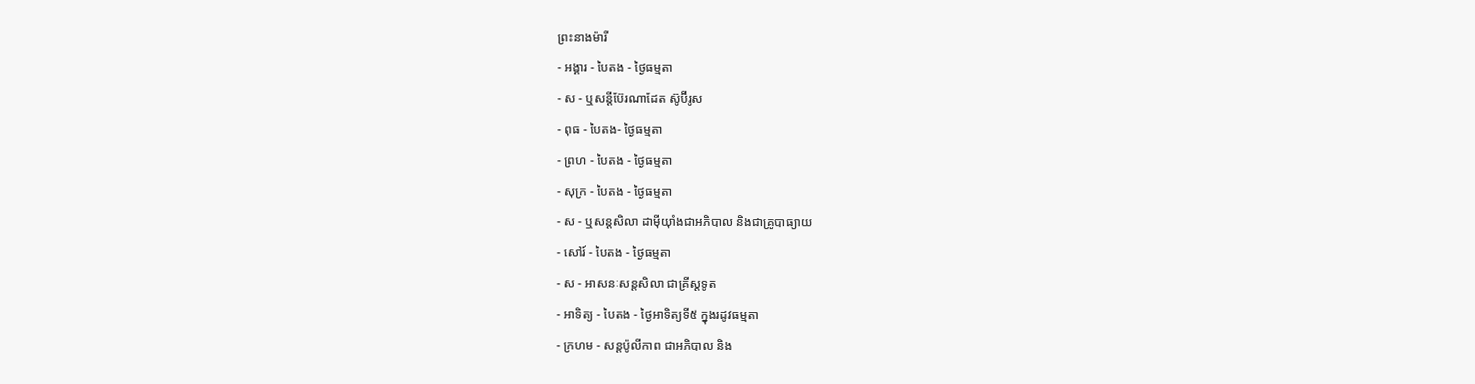ព្រះនាងម៉ារី
- អង្គារ - បៃតង - ថ្ងៃធម្មតា
- ស - ឬសន្ដីប៊ែរណាដែត ស៊ូប៊ីរូស
- ពុធ - បៃតង- ថ្ងៃធម្មតា
- ព្រហ - បៃតង - ថ្ងៃធម្មតា
- សុក្រ - បៃតង - ថ្ងៃធម្មតា
- ស - ឬសន្ដសិលា ដាម៉ីយ៉ាំងជាអភិបាល និងជាគ្រូបាធ្យាយ
- សៅរ៍ - បៃតង - ថ្ងៃធម្មតា
- ស - អាសនៈសន្ដសិលា ជាគ្រីស្ដទូត
- អាទិត្យ - បៃតង - ថ្ងៃអាទិត្យទី៥ ក្នុងរដូវធម្មតា
- ក្រហម - សន្ដប៉ូលីកាព ជាអភិបាល និង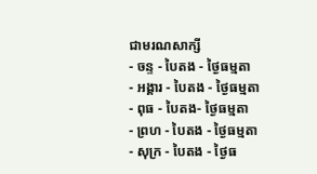ជាមរណសាក្សី
- ចន្ទ - បៃតង - ថ្ងៃធម្មតា
- អង្គារ - បៃតង - ថ្ងៃធម្មតា
- ពុធ - បៃតង- ថ្ងៃធម្មតា
- ព្រហ - បៃតង - ថ្ងៃធម្មតា
- សុក្រ - បៃតង - ថ្ងៃធ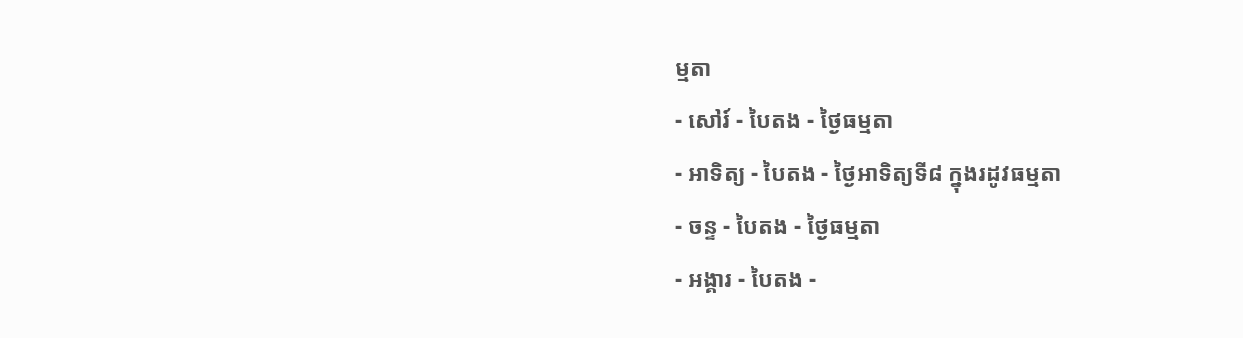ម្មតា
- សៅរ៍ - បៃតង - ថ្ងៃធម្មតា
- អាទិត្យ - បៃតង - ថ្ងៃអាទិត្យទី៨ ក្នុងរដូវធម្មតា
- ចន្ទ - បៃតង - ថ្ងៃធម្មតា
- អង្គារ - បៃតង -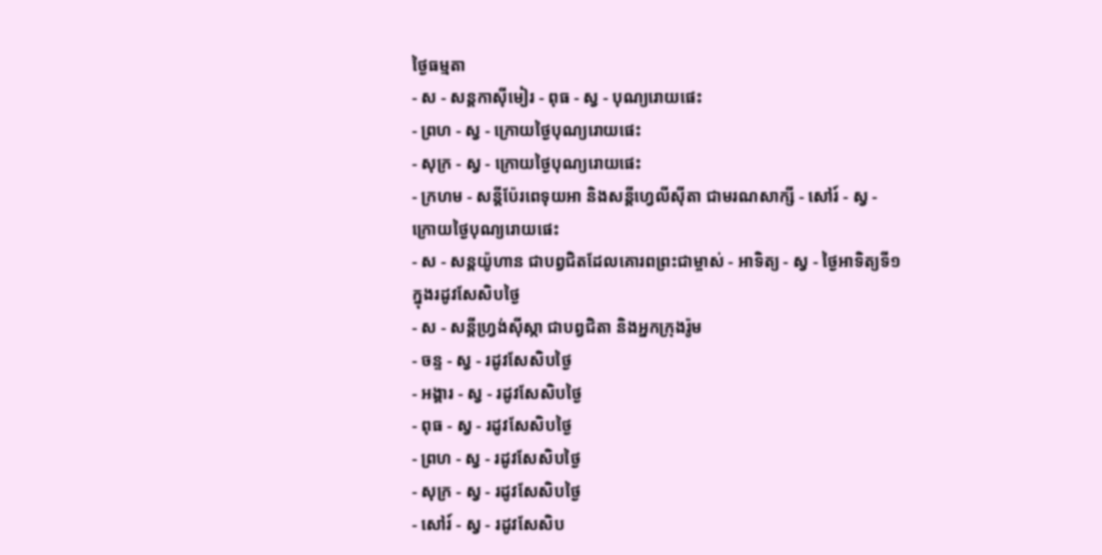ថ្ងៃធម្មតា
- ស - សន្ដកាស៊ីមៀរ - ពុធ - ស្វ - បុណ្យរោយផេះ
- ព្រហ - ស្វ - ក្រោយថ្ងៃបុណ្យរោយផេះ
- សុក្រ - ស្វ - ក្រោយថ្ងៃបុណ្យរោយផេះ
- ក្រហម - សន្ដីប៉ែរពេទុយអា និងសន្ដីហ្វេលីស៊ីតា ជាមរណសាក្សី - សៅរ៍ - ស្វ - ក្រោយថ្ងៃបុណ្យរោយផេះ
- ស - សន្ដយ៉ូហាន ជាបព្វជិតដែលគោរពព្រះជាម្ចាស់ - អាទិត្យ - ស្វ - ថ្ងៃអាទិត្យទី១ ក្នុងរដូវសែសិបថ្ងៃ
- ស - សន្ដីហ្វ្រង់ស៊ីស្កា ជាបព្វជិតា និងអ្នកក្រុងរ៉ូម
- ចន្ទ - ស្វ - រដូវសែសិបថ្ងៃ
- អង្គារ - ស្វ - រដូវសែសិបថ្ងៃ
- ពុធ - ស្វ - រដូវសែសិបថ្ងៃ
- ព្រហ - ស្វ - រដូវសែសិបថ្ងៃ
- សុក្រ - ស្វ - រដូវសែសិបថ្ងៃ
- សៅរ៍ - ស្វ - រដូវសែសិប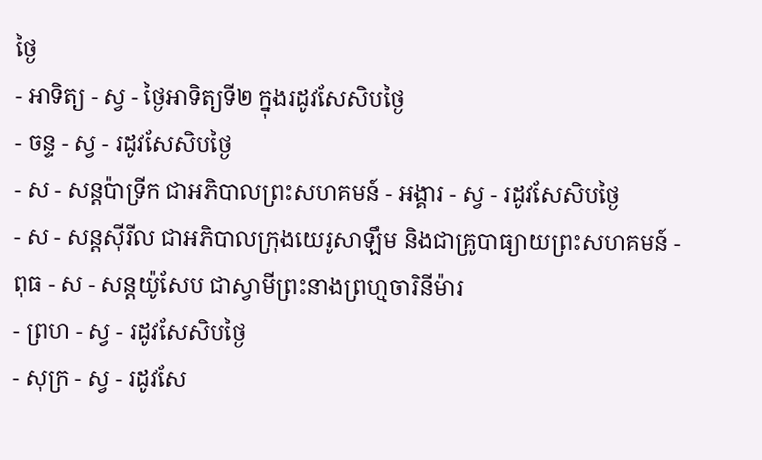ថ្ងៃ
- អាទិត្យ - ស្វ - ថ្ងៃអាទិត្យទី២ ក្នុងរដូវសែសិបថ្ងៃ
- ចន្ទ - ស្វ - រដូវសែសិបថ្ងៃ
- ស - សន្ដប៉ាទ្រីក ជាអភិបាលព្រះសហគមន៍ - អង្គារ - ស្វ - រដូវសែសិបថ្ងៃ
- ស - សន្ដស៊ីរីល ជាអភិបាលក្រុងយេរូសាឡឹម និងជាគ្រូបាធ្យាយព្រះសហគមន៍ - ពុធ - ស - សន្ដយ៉ូសែប ជាស្វាមីព្រះនាងព្រហ្មចារិនីម៉ារ
- ព្រហ - ស្វ - រដូវសែសិបថ្ងៃ
- សុក្រ - ស្វ - រដូវសែ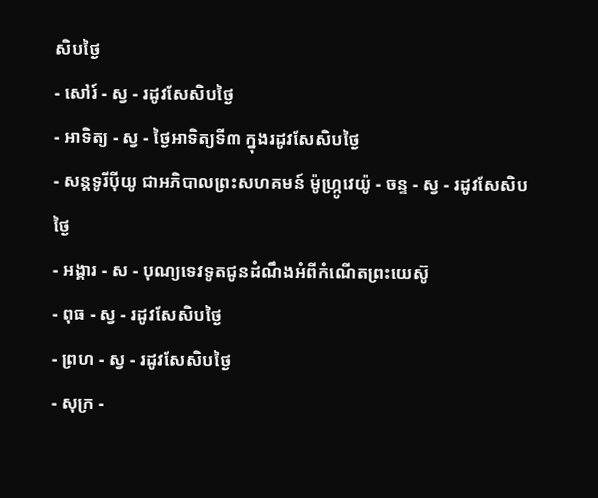សិបថ្ងៃ
- សៅរ៍ - ស្វ - រដូវសែសិបថ្ងៃ
- អាទិត្យ - ស្វ - ថ្ងៃអាទិត្យទី៣ ក្នុងរដូវសែសិបថ្ងៃ
- សន្ដទូរីប៉ីយូ ជាអភិបាលព្រះសហគមន៍ ម៉ូហ្ក្រូវេយ៉ូ - ចន្ទ - ស្វ - រដូវសែសិបថ្ងៃ
- អង្គារ - ស - បុណ្យទេវទូតជូនដំណឹងអំពីកំណើតព្រះយេស៊ូ
- ពុធ - ស្វ - រដូវសែសិបថ្ងៃ
- ព្រហ - ស្វ - រដូវសែសិបថ្ងៃ
- សុក្រ -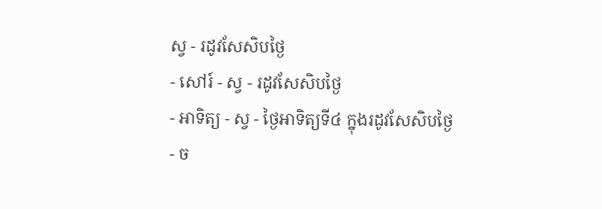ស្វ - រដូវសែសិបថ្ងៃ
- សៅរ៍ - ស្វ - រដូវសែសិបថ្ងៃ
- អាទិត្យ - ស្វ - ថ្ងៃអាទិត្យទី៤ ក្នុងរដូវសែសិបថ្ងៃ
- ច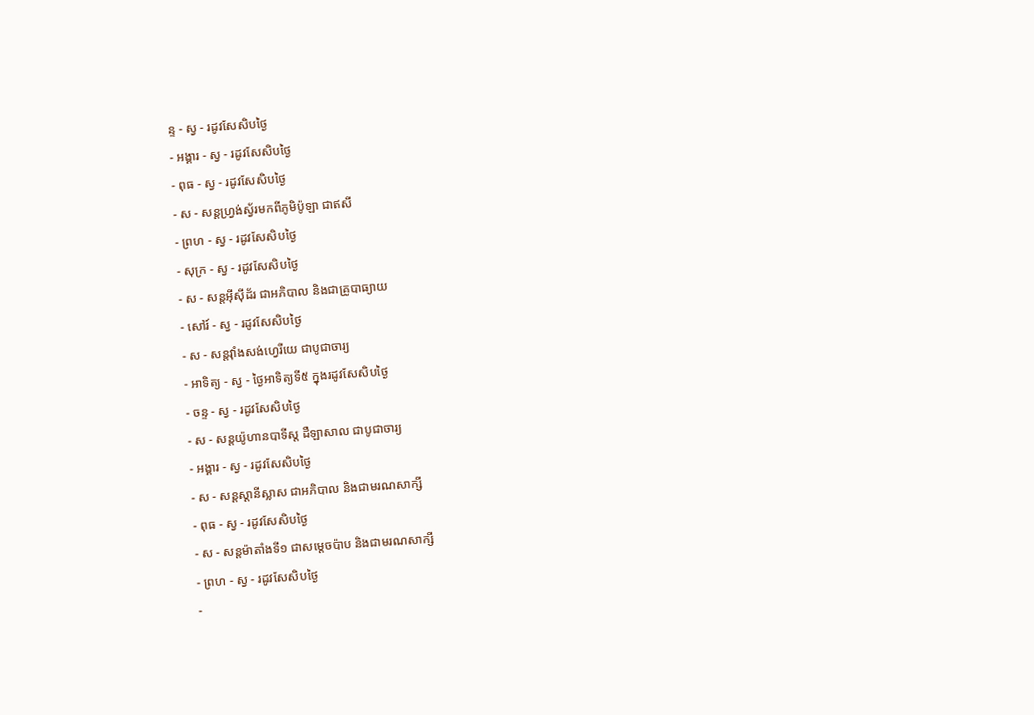ន្ទ - ស្វ - រដូវសែសិបថ្ងៃ
- អង្គារ - ស្វ - រដូវសែសិបថ្ងៃ
- ពុធ - ស្វ - រដូវសែសិបថ្ងៃ
- ស - សន្ដហ្វ្រង់ស្វ័រមកពីភូមិប៉ូឡា ជាឥសី
- ព្រហ - ស្វ - រដូវសែសិបថ្ងៃ
- សុក្រ - ស្វ - រដូវសែសិបថ្ងៃ
- ស - សន្ដអ៊ីស៊ីដ័រ ជាអភិបាល និងជាគ្រូបាធ្យាយ
- សៅរ៍ - ស្វ - រដូវសែសិបថ្ងៃ
- ស - សន្ដវ៉ាំងសង់ហ្វេរីយេ ជាបូជាចារ្យ
- អាទិត្យ - ស្វ - ថ្ងៃអាទិត្យទី៥ ក្នុងរដូវសែសិបថ្ងៃ
- ចន្ទ - ស្វ - រដូវសែសិបថ្ងៃ
- ស - សន្ដយ៉ូហានបាទីស្ដ ដឺឡាសាល ជាបូជាចារ្យ
- អង្គារ - ស្វ - រដូវសែសិបថ្ងៃ
- ស - សន្ដស្ដានីស្លាស ជាអភិបាល និងជាមរណសាក្សី
- ពុធ - ស្វ - រដូវសែសិបថ្ងៃ
- ស - សន្ដម៉ាតាំងទី១ ជាសម្ដេចប៉ាប និងជាមរណសាក្សី
- ព្រហ - ស្វ - រដូវសែសិបថ្ងៃ
-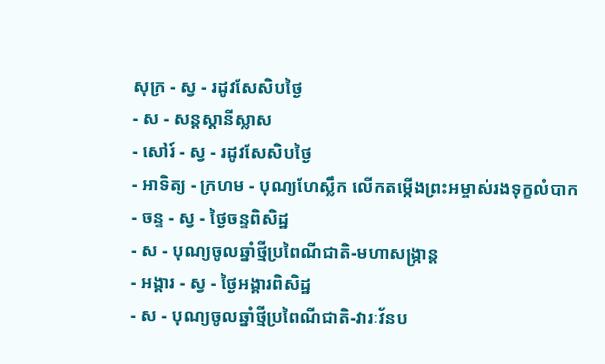សុក្រ - ស្វ - រដូវសែសិបថ្ងៃ
- ស - សន្ដស្ដានីស្លាស
- សៅរ៍ - ស្វ - រដូវសែសិបថ្ងៃ
- អាទិត្យ - ក្រហម - បុណ្យហែស្លឹក លើកតម្កើងព្រះអម្ចាស់រងទុក្ខលំបាក
- ចន្ទ - ស្វ - ថ្ងៃចន្ទពិសិដ្ឋ
- ស - បុណ្យចូលឆ្នាំថ្មីប្រពៃណីជាតិ-មហាសង្រ្កាន្ដ
- អង្គារ - ស្វ - ថ្ងៃអង្គារពិសិដ្ឋ
- ស - បុណ្យចូលឆ្នាំថ្មីប្រពៃណីជាតិ-វារៈវ័នប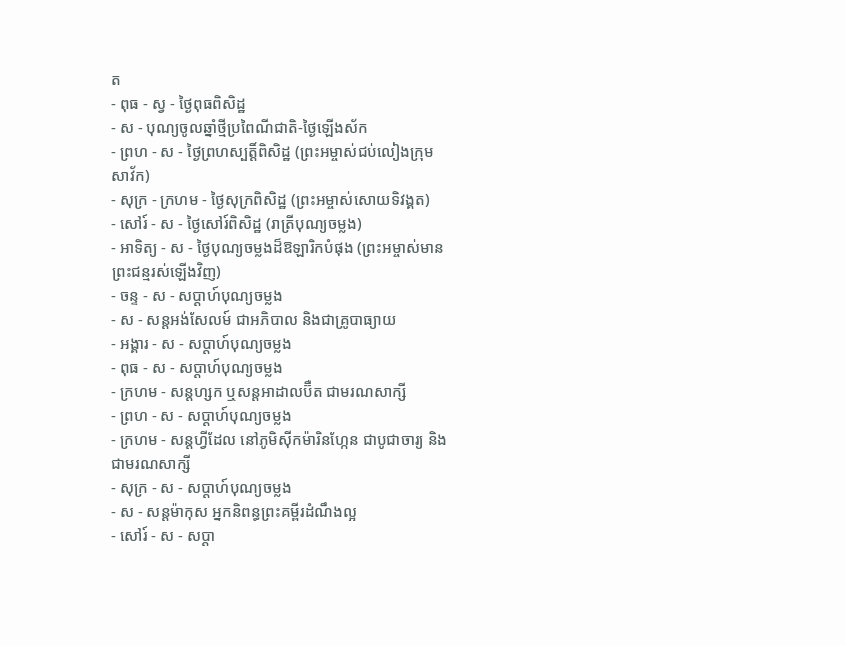ត
- ពុធ - ស្វ - ថ្ងៃពុធពិសិដ្ឋ
- ស - បុណ្យចូលឆ្នាំថ្មីប្រពៃណីជាតិ-ថ្ងៃឡើងស័ក
- ព្រហ - ស - ថ្ងៃព្រហស្បត្ដិ៍ពិសិដ្ឋ (ព្រះអម្ចាស់ជប់លៀងក្រុមសាវ័ក)
- សុក្រ - ក្រហម - ថ្ងៃសុក្រពិសិដ្ឋ (ព្រះអម្ចាស់សោយទិវង្គត)
- សៅរ៍ - ស - ថ្ងៃសៅរ៍ពិសិដ្ឋ (រាត្រីបុណ្យចម្លង)
- អាទិត្យ - ស - ថ្ងៃបុណ្យចម្លងដ៏ឱឡារិកបំផុង (ព្រះអម្ចាស់មានព្រះជន្មរស់ឡើងវិញ)
- ចន្ទ - ស - សប្ដាហ៍បុណ្យចម្លង
- ស - សន្ដអង់សែលម៍ ជាអភិបាល និងជាគ្រូបាធ្យាយ
- អង្គារ - ស - សប្ដាហ៍បុណ្យចម្លង
- ពុធ - ស - សប្ដាហ៍បុណ្យចម្លង
- ក្រហម - សន្ដហ្សក ឬសន្ដអាដាលប៊ឺត ជាមរណសាក្សី
- ព្រហ - ស - សប្ដាហ៍បុណ្យចម្លង
- ក្រហម - សន្ដហ្វីដែល នៅភូមិស៊ីកម៉ារិនហ្កែន ជាបូជាចារ្យ និងជាមរណសាក្សី
- សុក្រ - ស - សប្ដាហ៍បុណ្យចម្លង
- ស - សន្ដម៉ាកុស អ្នកនិពន្ធព្រះគម្ពីរដំណឹងល្អ
- សៅរ៍ - ស - សប្ដា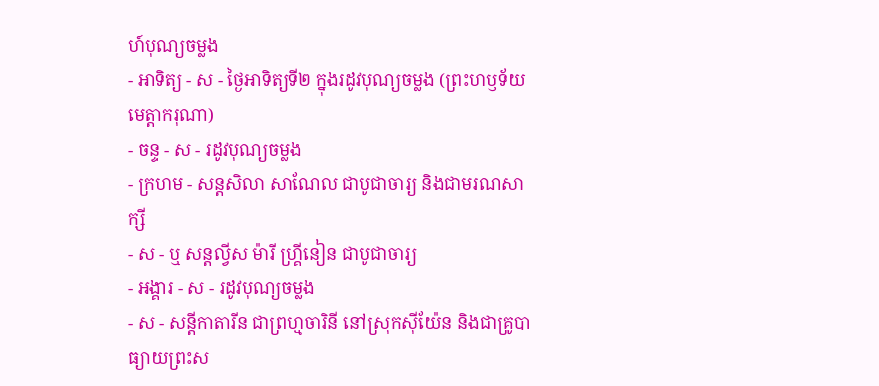ហ៍បុណ្យចម្លង
- អាទិត្យ - ស - ថ្ងៃអាទិត្យទី២ ក្នុងរដូវបុណ្យចម្លង (ព្រះហឫទ័យមេត្ដាករុណា)
- ចន្ទ - ស - រដូវបុណ្យចម្លង
- ក្រហម - សន្ដសិលា សាណែល ជាបូជាចារ្យ និងជាមរណសាក្សី
- ស - ឬ សន្ដល្វីស ម៉ារី ហ្គ្រីនៀន ជាបូជាចារ្យ
- អង្គារ - ស - រដូវបុណ្យចម្លង
- ស - សន្ដីកាតារីន ជាព្រហ្មចារិនី នៅស្រុកស៊ីយ៉ែន និងជាគ្រូបាធ្យាយព្រះស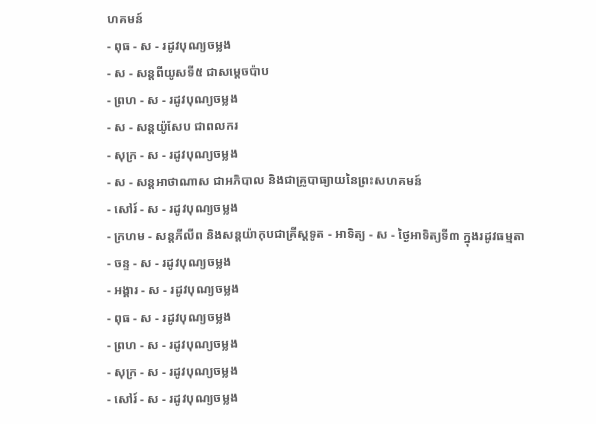ហគមន៍
- ពុធ - ស - រដូវបុណ្យចម្លង
- ស - សន្ដពីយូសទី៥ ជាសម្ដេចប៉ាប
- ព្រហ - ស - រដូវបុណ្យចម្លង
- ស - សន្ដយ៉ូសែប ជាពលករ
- សុក្រ - ស - រដូវបុណ្យចម្លង
- ស - សន្ដអាថាណាស ជាអភិបាល និងជាគ្រូបាធ្យាយនៃព្រះសហគមន៍
- សៅរ៍ - ស - រដូវបុណ្យចម្លង
- ក្រហម - សន្ដភីលីព និងសន្ដយ៉ាកុបជាគ្រីស្ដទូត - អាទិត្យ - ស - ថ្ងៃអាទិត្យទី៣ ក្នុងរដូវធម្មតា
- ចន្ទ - ស - រដូវបុណ្យចម្លង
- អង្គារ - ស - រដូវបុណ្យចម្លង
- ពុធ - ស - រដូវបុណ្យចម្លង
- ព្រហ - ស - រដូវបុណ្យចម្លង
- សុក្រ - ស - រដូវបុណ្យចម្លង
- សៅរ៍ - ស - រដូវបុណ្យចម្លង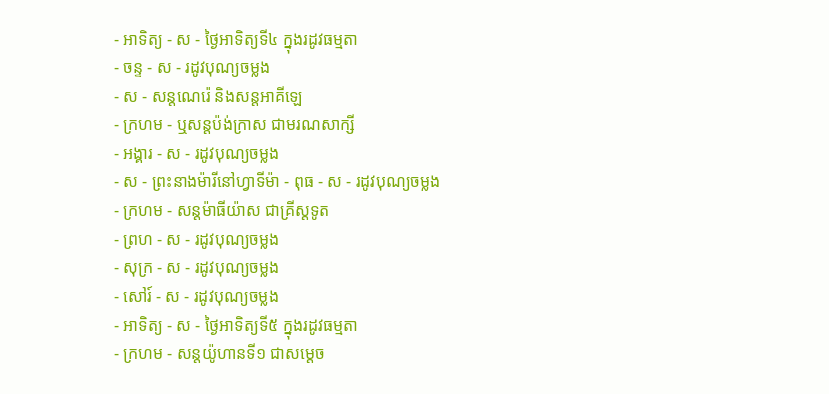- អាទិត្យ - ស - ថ្ងៃអាទិត្យទី៤ ក្នុងរដូវធម្មតា
- ចន្ទ - ស - រដូវបុណ្យចម្លង
- ស - សន្ដណេរ៉េ និងសន្ដអាគីឡេ
- ក្រហម - ឬសន្ដប៉ង់ក្រាស ជាមរណសាក្សី
- អង្គារ - ស - រដូវបុណ្យចម្លង
- ស - ព្រះនាងម៉ារីនៅហ្វាទីម៉ា - ពុធ - ស - រដូវបុណ្យចម្លង
- ក្រហម - សន្ដម៉ាធីយ៉ាស ជាគ្រីស្ដទូត
- ព្រហ - ស - រដូវបុណ្យចម្លង
- សុក្រ - ស - រដូវបុណ្យចម្លង
- សៅរ៍ - ស - រដូវបុណ្យចម្លង
- អាទិត្យ - ស - ថ្ងៃអាទិត្យទី៥ ក្នុងរដូវធម្មតា
- ក្រហម - សន្ដយ៉ូហានទី១ ជាសម្ដេច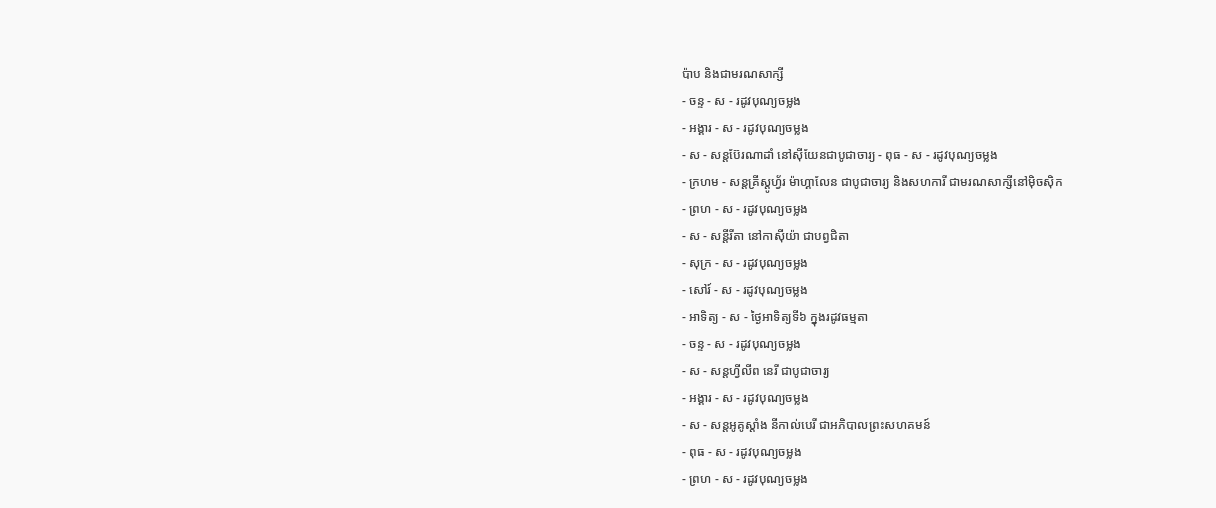ប៉ាប និងជាមរណសាក្សី
- ចន្ទ - ស - រដូវបុណ្យចម្លង
- អង្គារ - ស - រដូវបុណ្យចម្លង
- ស - សន្ដប៊ែរណាដាំ នៅស៊ីយែនជាបូជាចារ្យ - ពុធ - ស - រដូវបុណ្យចម្លង
- ក្រហម - សន្ដគ្រីស្ដូហ្វ័រ ម៉ាហ្គាលែន ជាបូជាចារ្យ និងសហការី ជាមរណសាក្សីនៅម៉ិចស៊ិក
- ព្រហ - ស - រដូវបុណ្យចម្លង
- ស - សន្ដីរីតា នៅកាស៊ីយ៉ា ជាបព្វជិតា
- សុក្រ - ស - រដូវបុណ្យចម្លង
- សៅរ៍ - ស - រដូវបុណ្យចម្លង
- អាទិត្យ - ស - ថ្ងៃអាទិត្យទី៦ ក្នុងរដូវធម្មតា
- ចន្ទ - ស - រដូវបុណ្យចម្លង
- ស - សន្ដហ្វីលីព នេរី ជាបូជាចារ្យ
- អង្គារ - ស - រដូវបុណ្យចម្លង
- ស - សន្ដអូគូស្ដាំង នីកាល់បេរី ជាអភិបាលព្រះសហគមន៍
- ពុធ - ស - រដូវបុណ្យចម្លង
- ព្រហ - ស - រដូវបុណ្យចម្លង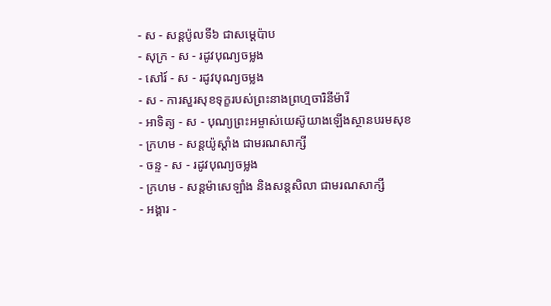- ស - សន្ដប៉ូលទី៦ ជាសម្ដេប៉ាប
- សុក្រ - ស - រដូវបុណ្យចម្លង
- សៅរ៍ - ស - រដូវបុណ្យចម្លង
- ស - ការសួរសុខទុក្ខរបស់ព្រះនាងព្រហ្មចារិនីម៉ារី
- អាទិត្យ - ស - បុណ្យព្រះអម្ចាស់យេស៊ូយាងឡើងស្ថានបរមសុខ
- ក្រហម - សន្ដយ៉ូស្ដាំង ជាមរណសាក្សី
- ចន្ទ - ស - រដូវបុណ្យចម្លង
- ក្រហម - សន្ដម៉ាសេឡាំង និងសន្ដសិលា ជាមរណសាក្សី
- អង្គារ -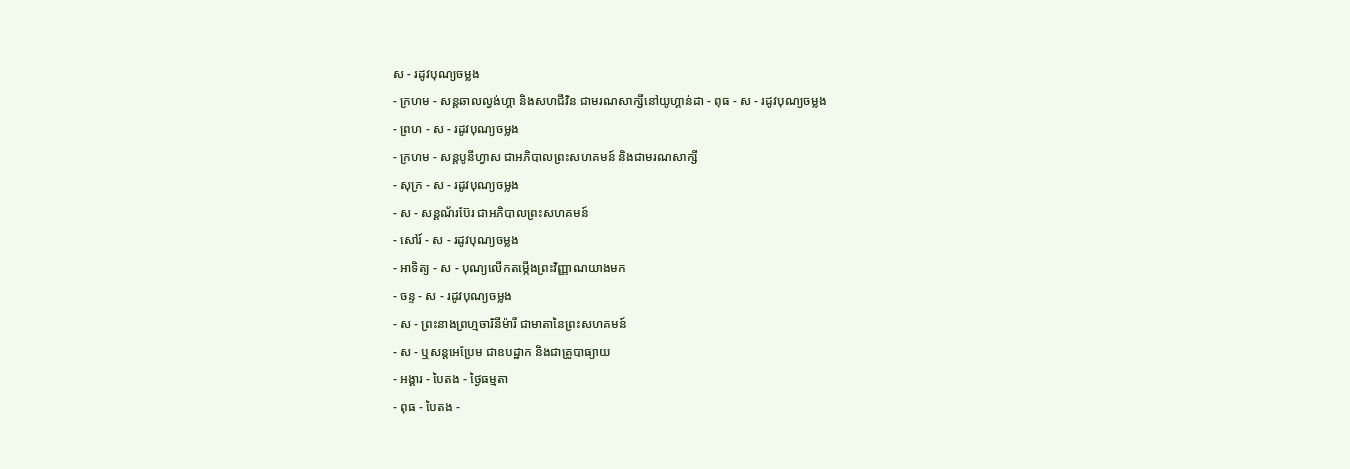ស - រដូវបុណ្យចម្លង
- ក្រហម - សន្ដឆាលល្វង់ហ្គា និងសហជីវិន ជាមរណសាក្សីនៅយូហ្គាន់ដា - ពុធ - ស - រដូវបុណ្យចម្លង
- ព្រហ - ស - រដូវបុណ្យចម្លង
- ក្រហម - សន្ដបូនីហ្វាស ជាអភិបាលព្រះសហគមន៍ និងជាមរណសាក្សី
- សុក្រ - ស - រដូវបុណ្យចម្លង
- ស - សន្ដណ័រប៊ែរ ជាអភិបាលព្រះសហគមន៍
- សៅរ៍ - ស - រដូវបុណ្យចម្លង
- អាទិត្យ - ស - បុណ្យលើកតម្កើងព្រះវិញ្ញាណយាងមក
- ចន្ទ - ស - រដូវបុណ្យចម្លង
- ស - ព្រះនាងព្រហ្មចារិនីម៉ារី ជាមាតានៃព្រះសហគមន៍
- ស - ឬសន្ដអេប្រែម ជាឧបដ្ឋាក និងជាគ្រូបាធ្យាយ
- អង្គារ - បៃតង - ថ្ងៃធម្មតា
- ពុធ - បៃតង -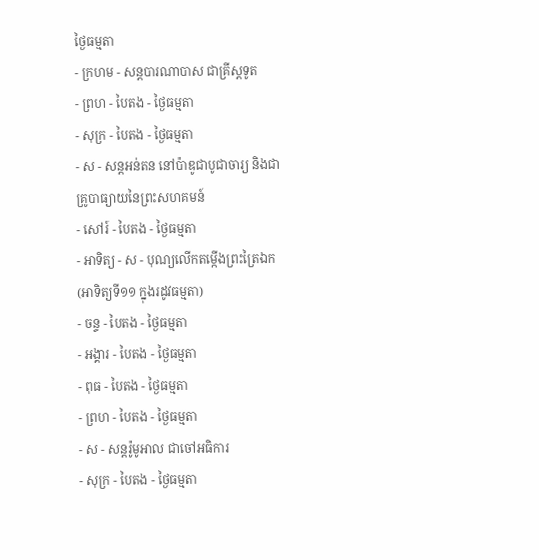ថ្ងៃធម្មតា
- ក្រហម - សន្ដបារណាបាស ជាគ្រីស្ដទូត
- ព្រហ - បៃតង - ថ្ងៃធម្មតា
- សុក្រ - បៃតង - ថ្ងៃធម្មតា
- ស - សន្ដអន់តន នៅប៉ាឌូជាបូជាចារ្យ និងជាគ្រូបាធ្យាយនៃព្រះសហគមន៍
- សៅរ៍ - បៃតង - ថ្ងៃធម្មតា
- អាទិត្យ - ស - បុណ្យលើកតម្កើងព្រះត្រៃឯក (អាទិត្យទី១១ ក្នុងរដូវធម្មតា)
- ចន្ទ - បៃតង - ថ្ងៃធម្មតា
- អង្គារ - បៃតង - ថ្ងៃធម្មតា
- ពុធ - បៃតង - ថ្ងៃធម្មតា
- ព្រហ - បៃតង - ថ្ងៃធម្មតា
- ស - សន្ដរ៉ូមូអាល ជាចៅអធិការ
- សុក្រ - បៃតង - ថ្ងៃធម្មតា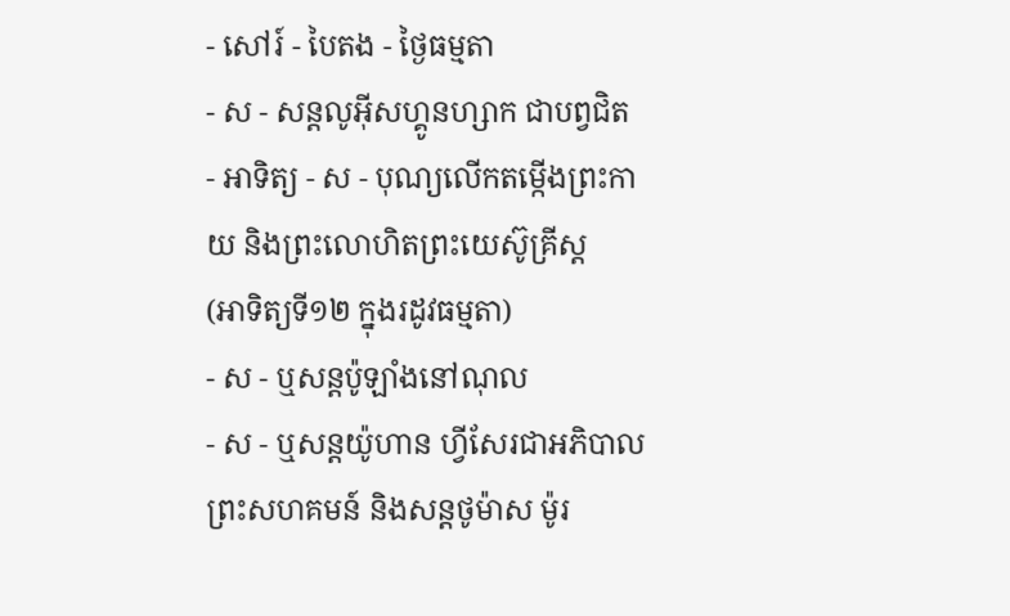- សៅរ៍ - បៃតង - ថ្ងៃធម្មតា
- ស - សន្ដលូអ៊ីសហ្គូនហ្សាក ជាបព្វជិត
- អាទិត្យ - ស - បុណ្យលើកតម្កើងព្រះកាយ និងព្រះលោហិតព្រះយេស៊ូគ្រីស្ដ
(អាទិត្យទី១២ ក្នុងរដូវធម្មតា)
- ស - ឬសន្ដប៉ូឡាំងនៅណុល
- ស - ឬសន្ដយ៉ូហាន ហ្វីសែរជាអភិបាលព្រះសហគមន៍ និងសន្ដថូម៉ាស ម៉ូរ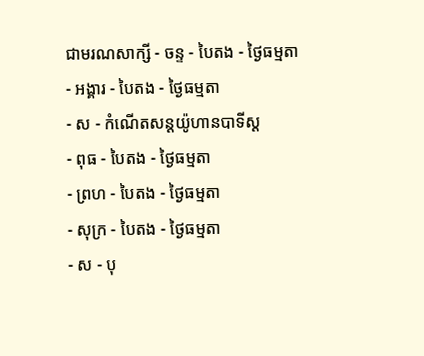ជាមរណសាក្សី - ចន្ទ - បៃតង - ថ្ងៃធម្មតា
- អង្គារ - បៃតង - ថ្ងៃធម្មតា
- ស - កំណើតសន្ដយ៉ូហានបាទីស្ដ
- ពុធ - បៃតង - ថ្ងៃធម្មតា
- ព្រហ - បៃតង - ថ្ងៃធម្មតា
- សុក្រ - បៃតង - ថ្ងៃធម្មតា
- ស - បុ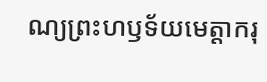ណ្យព្រះហឫទ័យមេត្ដាករុ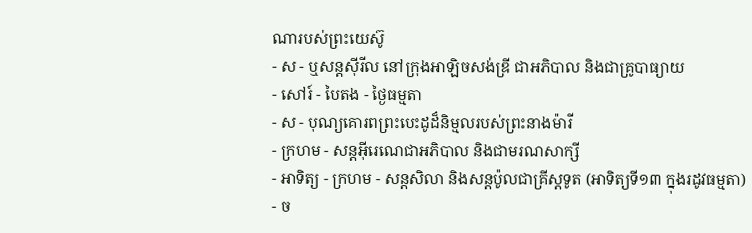ណារបស់ព្រះយេស៊ូ
- ស - ឬសន្ដស៊ីរីល នៅក្រុងអាឡិចសង់ឌ្រី ជាអភិបាល និងជាគ្រូបាធ្យាយ
- សៅរ៍ - បៃតង - ថ្ងៃធម្មតា
- ស - បុណ្យគោរពព្រះបេះដូដ៏និម្មលរបស់ព្រះនាងម៉ារី
- ក្រហម - សន្ដអ៊ីរេណេជាអភិបាល និងជាមរណសាក្សី
- អាទិត្យ - ក្រហម - សន្ដសិលា និងសន្ដប៉ូលជាគ្រីស្ដទូត (អាទិត្យទី១៣ ក្នុងរដូវធម្មតា)
- ច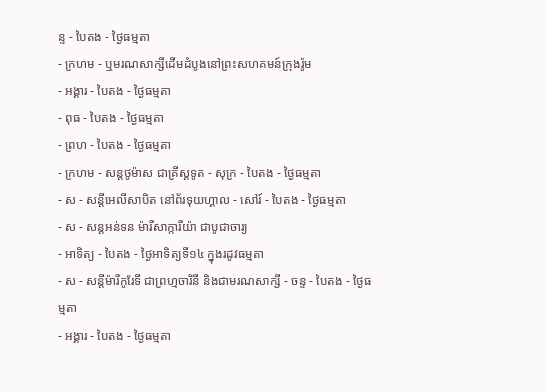ន្ទ - បៃតង - ថ្ងៃធម្មតា
- ក្រហម - ឬមរណសាក្សីដើមដំបូងនៅព្រះសហគមន៍ក្រុងរ៉ូម
- អង្គារ - បៃតង - ថ្ងៃធម្មតា
- ពុធ - បៃតង - ថ្ងៃធម្មតា
- ព្រហ - បៃតង - ថ្ងៃធម្មតា
- ក្រហម - សន្ដថូម៉ាស ជាគ្រីស្ដទូត - សុក្រ - បៃតង - ថ្ងៃធម្មតា
- ស - សន្ដីអេលីសាបិត នៅព័រទុយហ្គាល - សៅរ៍ - បៃតង - ថ្ងៃធម្មតា
- ស - សន្ដអន់ទន ម៉ារីសាក្ការីយ៉ា ជាបូជាចារ្យ
- អាទិត្យ - បៃតង - ថ្ងៃអាទិត្យទី១៤ ក្នុងរដូវធម្មតា
- ស - សន្ដីម៉ារីកូរែទី ជាព្រហ្មចារិនី និងជាមរណសាក្សី - ចន្ទ - បៃតង - ថ្ងៃធម្មតា
- អង្គារ - បៃតង - ថ្ងៃធម្មតា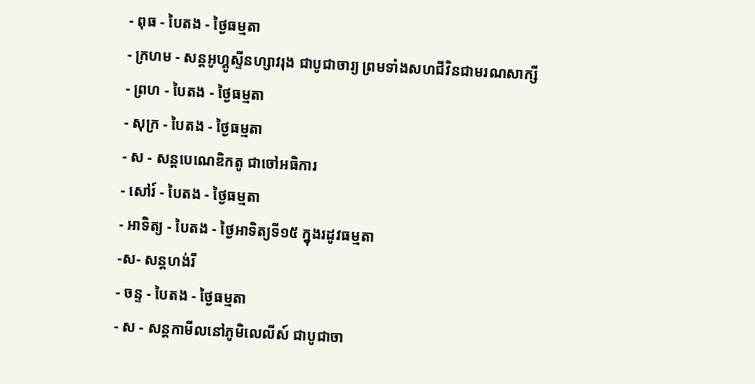- ពុធ - បៃតង - ថ្ងៃធម្មតា
- ក្រហម - សន្ដអូហ្គូស្ទីនហ្សាវរុង ជាបូជាចារ្យ ព្រមទាំងសហជីវិនជាមរណសាក្សី
- ព្រហ - បៃតង - ថ្ងៃធម្មតា
- សុក្រ - បៃតង - ថ្ងៃធម្មតា
- ស - សន្ដបេណេឌិកតូ ជាចៅអធិការ
- សៅរ៍ - បៃតង - ថ្ងៃធម្មតា
- អាទិត្យ - បៃតង - ថ្ងៃអាទិត្យទី១៥ ក្នុងរដូវធម្មតា
-ស- សន្ដហង់រី
- ចន្ទ - បៃតង - ថ្ងៃធម្មតា
- ស - សន្ដកាមីលនៅភូមិលេលីស៍ ជាបូជាចា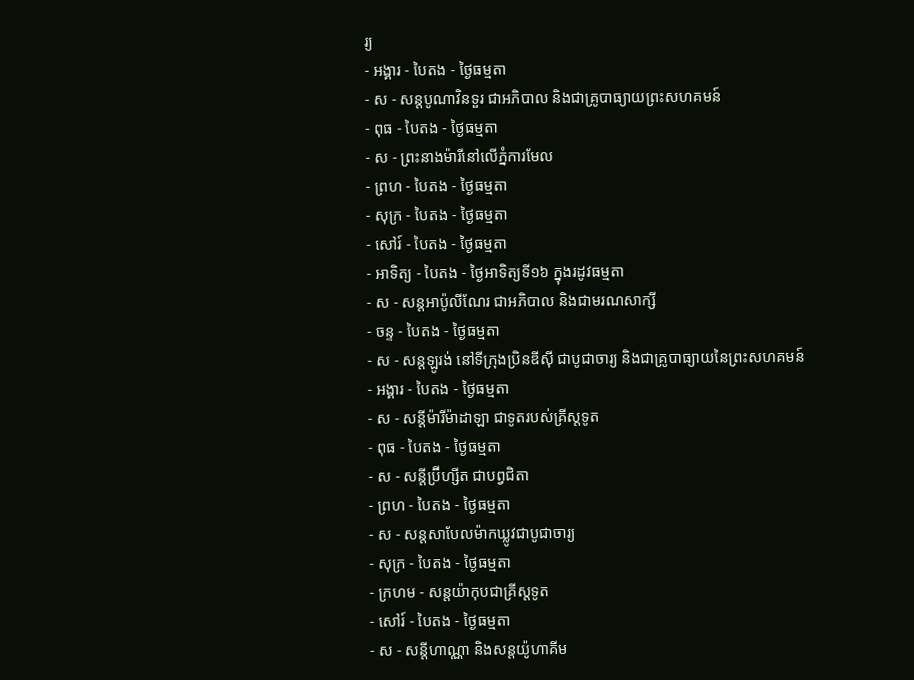រ្យ
- អង្គារ - បៃតង - ថ្ងៃធម្មតា
- ស - សន្ដបូណាវិនទួរ ជាអភិបាល និងជាគ្រូបាធ្យាយព្រះសហគមន៍
- ពុធ - បៃតង - ថ្ងៃធម្មតា
- ស - ព្រះនាងម៉ារីនៅលើភ្នំការមែល
- ព្រហ - បៃតង - ថ្ងៃធម្មតា
- សុក្រ - បៃតង - ថ្ងៃធម្មតា
- សៅរ៍ - បៃតង - ថ្ងៃធម្មតា
- អាទិត្យ - បៃតង - ថ្ងៃអាទិត្យទី១៦ ក្នុងរដូវធម្មតា
- ស - សន្ដអាប៉ូលីណែរ ជាអភិបាល និងជាមរណសាក្សី
- ចន្ទ - បៃតង - ថ្ងៃធម្មតា
- ស - សន្ដឡូរង់ នៅទីក្រុងប្រិនឌីស៊ី ជាបូជាចារ្យ និងជាគ្រូបាធ្យាយនៃព្រះសហគមន៍
- អង្គារ - បៃតង - ថ្ងៃធម្មតា
- ស - សន្ដីម៉ារីម៉ាដាឡា ជាទូតរបស់គ្រីស្ដទូត
- ពុធ - បៃតង - ថ្ងៃធម្មតា
- ស - សន្ដីប្រ៊ីហ្សីត ជាបព្វជិតា
- ព្រហ - បៃតង - ថ្ងៃធម្មតា
- ស - សន្ដសាបែលម៉ាកឃ្លូវជាបូជាចារ្យ
- សុក្រ - បៃតង - ថ្ងៃធម្មតា
- ក្រហម - សន្ដយ៉ាកុបជាគ្រីស្ដទូត
- សៅរ៍ - បៃតង - ថ្ងៃធម្មតា
- ស - សន្ដីហាណ្ណា និងសន្ដយ៉ូហាគីម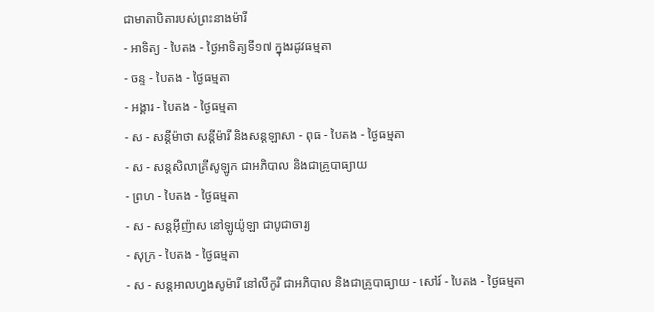ជាមាតាបិតារបស់ព្រះនាងម៉ារី
- អាទិត្យ - បៃតង - ថ្ងៃអាទិត្យទី១៧ ក្នុងរដូវធម្មតា
- ចន្ទ - បៃតង - ថ្ងៃធម្មតា
- អង្គារ - បៃតង - ថ្ងៃធម្មតា
- ស - សន្ដីម៉ាថា សន្ដីម៉ារី និងសន្ដឡាសា - ពុធ - បៃតង - ថ្ងៃធម្មតា
- ស - សន្ដសិលាគ្រីសូឡូក ជាអភិបាល និងជាគ្រូបាធ្យាយ
- ព្រហ - បៃតង - ថ្ងៃធម្មតា
- ស - សន្ដអ៊ីញ៉ាស នៅឡូយ៉ូឡា ជាបូជាចារ្យ
- សុក្រ - បៃតង - ថ្ងៃធម្មតា
- ស - សន្ដអាលហ្វងសូម៉ារី នៅលីកូរី ជាអភិបាល និងជាគ្រូបាធ្យាយ - សៅរ៍ - បៃតង - ថ្ងៃធម្មតា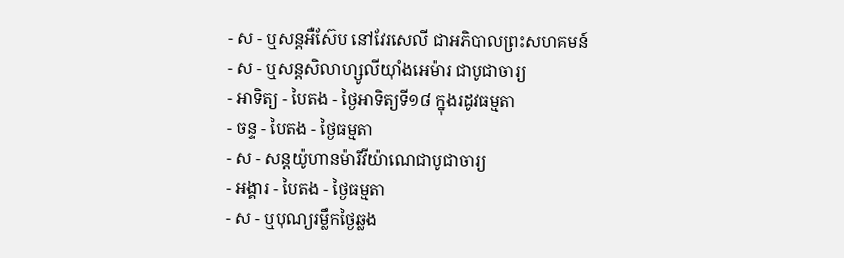- ស - ឬសន្ដអឺស៊ែប នៅវែរសេលី ជាអភិបាលព្រះសហគមន៍
- ស - ឬសន្ដសិលាហ្សូលីយ៉ាំងអេម៉ារ ជាបូជាចារ្យ
- អាទិត្យ - បៃតង - ថ្ងៃអាទិត្យទី១៨ ក្នុងរដូវធម្មតា
- ចន្ទ - បៃតង - ថ្ងៃធម្មតា
- ស - សន្ដយ៉ូហានម៉ារីវីយ៉ាណេជាបូជាចារ្យ
- អង្គារ - បៃតង - ថ្ងៃធម្មតា
- ស - ឬបុណ្យរម្លឹកថ្ងៃឆ្លង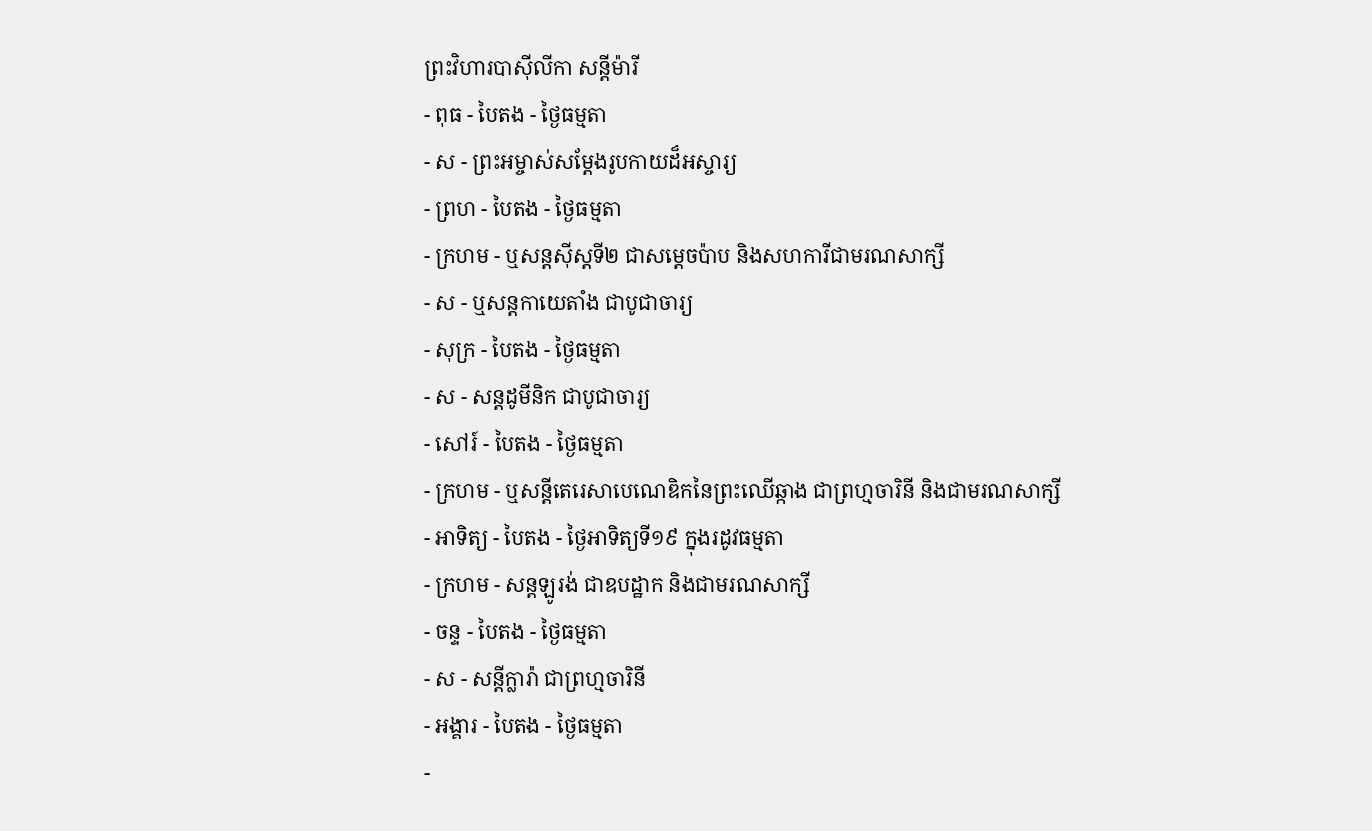ព្រះវិហារបាស៊ីលីកា សន្ដីម៉ារី
- ពុធ - បៃតង - ថ្ងៃធម្មតា
- ស - ព្រះអម្ចាស់សម្ដែងរូបកាយដ៏អស្ចារ្យ
- ព្រហ - បៃតង - ថ្ងៃធម្មតា
- ក្រហម - ឬសន្ដស៊ីស្ដទី២ ជាសម្ដេចប៉ាប និងសហការីជាមរណសាក្សី
- ស - ឬសន្ដកាយេតាំង ជាបូជាចារ្យ
- សុក្រ - បៃតង - ថ្ងៃធម្មតា
- ស - សន្ដដូមីនិក ជាបូជាចារ្យ
- សៅរ៍ - បៃតង - ថ្ងៃធម្មតា
- ក្រហម - ឬសន្ដីតេរេសាបេណេឌិកនៃព្រះឈើឆ្កាង ជាព្រហ្មចារិនី និងជាមរណសាក្សី
- អាទិត្យ - បៃតង - ថ្ងៃអាទិត្យទី១៩ ក្នុងរដូវធម្មតា
- ក្រហម - សន្ដឡូរង់ ជាឧបដ្ឋាក និងជាមរណសាក្សី
- ចន្ទ - បៃតង - ថ្ងៃធម្មតា
- ស - សន្ដីក្លារ៉ា ជាព្រហ្មចារិនី
- អង្គារ - បៃតង - ថ្ងៃធម្មតា
-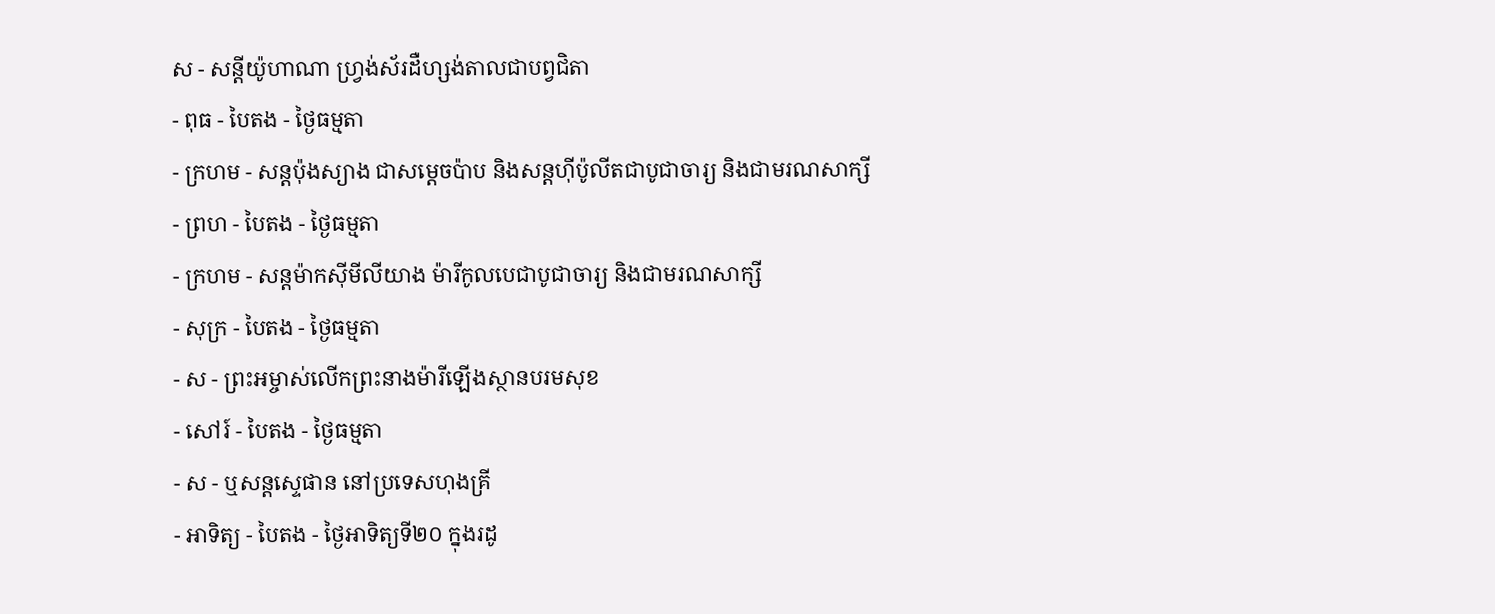ស - សន្ដីយ៉ូហាណា ហ្វ្រង់ស័រដឺហ្សង់តាលជាបព្វជិតា
- ពុធ - បៃតង - ថ្ងៃធម្មតា
- ក្រហម - សន្ដប៉ុងស្យាង ជាសម្ដេចប៉ាប និងសន្ដហ៊ីប៉ូលីតជាបូជាចារ្យ និងជាមរណសាក្សី
- ព្រហ - បៃតង - ថ្ងៃធម្មតា
- ក្រហម - សន្ដម៉ាកស៊ីមីលីយាង ម៉ារីកូលបេជាបូជាចារ្យ និងជាមរណសាក្សី
- សុក្រ - បៃតង - ថ្ងៃធម្មតា
- ស - ព្រះអម្ចាស់លើកព្រះនាងម៉ារីឡើងស្ថានបរមសុខ
- សៅរ៍ - បៃតង - ថ្ងៃធម្មតា
- ស - ឬសន្ដស្ទេផាន នៅប្រទេសហុងគ្រី
- អាទិត្យ - បៃតង - ថ្ងៃអាទិត្យទី២០ ក្នុងរដូ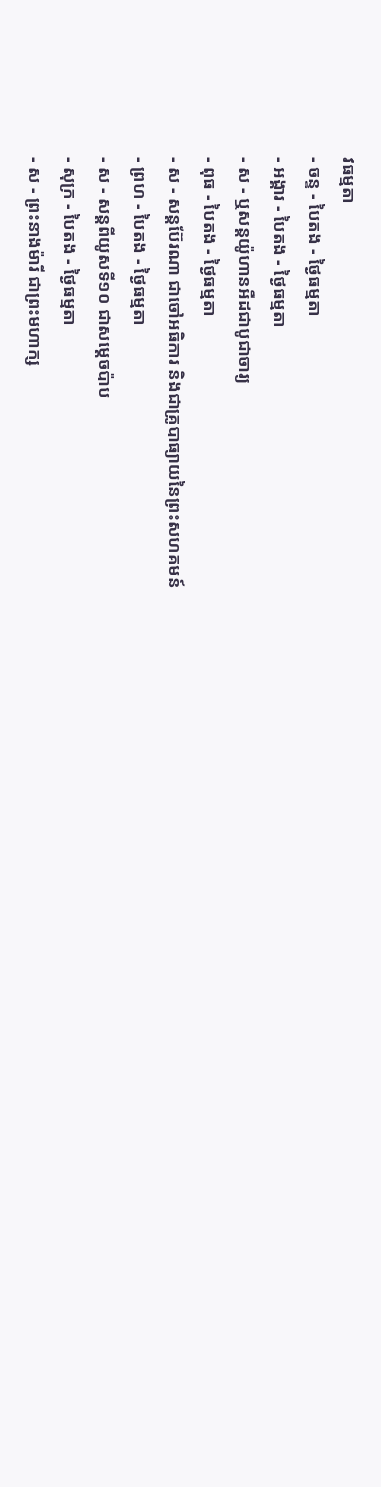វធម្មតា
- ចន្ទ - បៃតង - ថ្ងៃធម្មតា
- អង្គារ - បៃតង - ថ្ងៃធម្មតា
- ស - ឬសន្ដយ៉ូហានអឺដជាបូជាចារ្យ
- ពុធ - បៃតង - ថ្ងៃធម្មតា
- ស - សន្ដប៊ែរណា ជាចៅអធិការ និងជាគ្រូបាធ្យាយនៃព្រះសហគមន៍
- ព្រហ - បៃតង - ថ្ងៃធម្មតា
- ស - សន្ដពីយូសទី១០ ជាសម្ដេចប៉ាប
- សុក្រ - បៃតង - ថ្ងៃធម្មតា
- ស - ព្រះនាងម៉ារី ជាព្រះមហាក្ស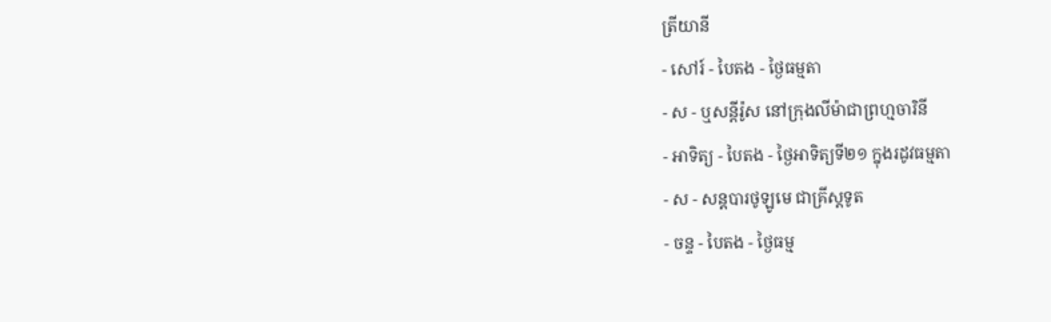ត្រីយានី
- សៅរ៍ - បៃតង - ថ្ងៃធម្មតា
- ស - ឬសន្ដីរ៉ូស នៅក្រុងលីម៉ាជាព្រហ្មចារិនី
- អាទិត្យ - បៃតង - ថ្ងៃអាទិត្យទី២១ ក្នុងរដូវធម្មតា
- ស - សន្ដបារថូឡូមេ ជាគ្រីស្ដទូត
- ចន្ទ - បៃតង - ថ្ងៃធម្ម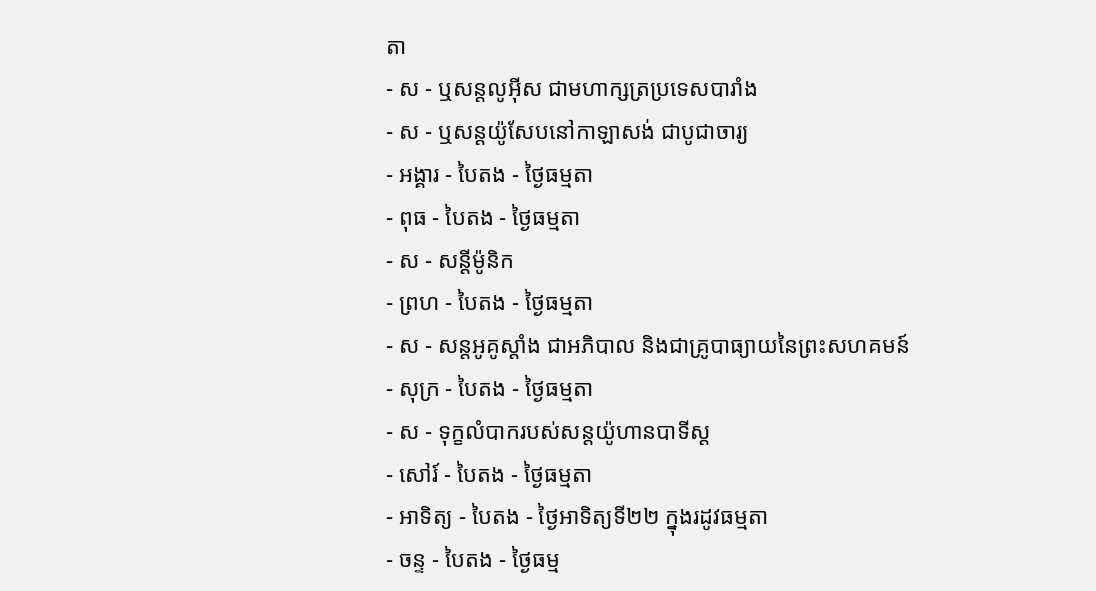តា
- ស - ឬសន្ដលូអ៊ីស ជាមហាក្សត្រប្រទេសបារាំង
- ស - ឬសន្ដយ៉ូសែបនៅកាឡាសង់ ជាបូជាចារ្យ
- អង្គារ - បៃតង - ថ្ងៃធម្មតា
- ពុធ - បៃតង - ថ្ងៃធម្មតា
- ស - សន្ដីម៉ូនិក
- ព្រហ - បៃតង - ថ្ងៃធម្មតា
- ស - សន្ដអូគូស្ដាំង ជាអភិបាល និងជាគ្រូបាធ្យាយនៃព្រះសហគមន៍
- សុក្រ - បៃតង - ថ្ងៃធម្មតា
- ស - ទុក្ខលំបាករបស់សន្ដយ៉ូហានបាទីស្ដ
- សៅរ៍ - បៃតង - ថ្ងៃធម្មតា
- អាទិត្យ - បៃតង - ថ្ងៃអាទិត្យទី២២ ក្នុងរដូវធម្មតា
- ចន្ទ - បៃតង - ថ្ងៃធម្ម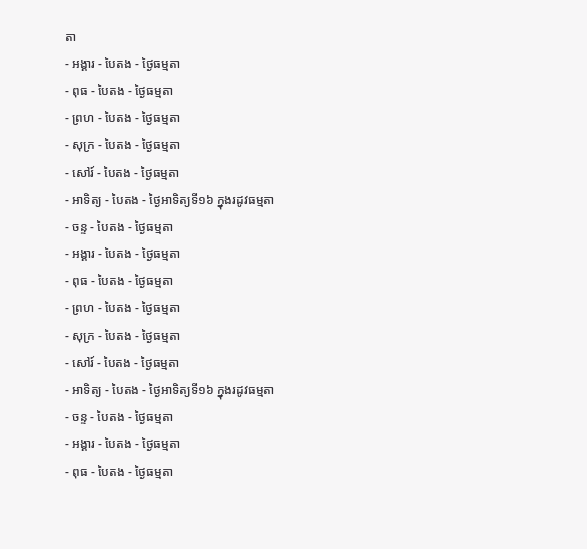តា
- អង្គារ - បៃតង - ថ្ងៃធម្មតា
- ពុធ - បៃតង - ថ្ងៃធម្មតា
- ព្រហ - បៃតង - ថ្ងៃធម្មតា
- សុក្រ - បៃតង - ថ្ងៃធម្មតា
- សៅរ៍ - បៃតង - ថ្ងៃធម្មតា
- អាទិត្យ - បៃតង - ថ្ងៃអាទិត្យទី១៦ ក្នុងរដូវធម្មតា
- ចន្ទ - បៃតង - ថ្ងៃធម្មតា
- អង្គារ - បៃតង - ថ្ងៃធម្មតា
- ពុធ - បៃតង - ថ្ងៃធម្មតា
- ព្រហ - បៃតង - ថ្ងៃធម្មតា
- សុក្រ - បៃតង - ថ្ងៃធម្មតា
- សៅរ៍ - បៃតង - ថ្ងៃធម្មតា
- អាទិត្យ - បៃតង - ថ្ងៃអាទិត្យទី១៦ ក្នុងរដូវធម្មតា
- ចន្ទ - បៃតង - ថ្ងៃធម្មតា
- អង្គារ - បៃតង - ថ្ងៃធម្មតា
- ពុធ - បៃតង - ថ្ងៃធម្មតា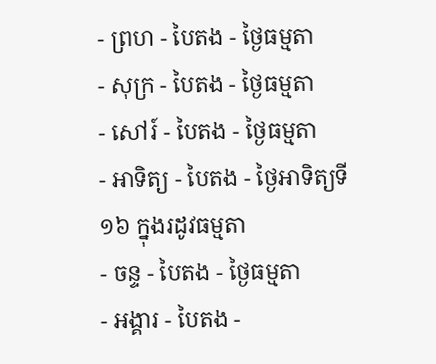- ព្រហ - បៃតង - ថ្ងៃធម្មតា
- សុក្រ - បៃតង - ថ្ងៃធម្មតា
- សៅរ៍ - បៃតង - ថ្ងៃធម្មតា
- អាទិត្យ - បៃតង - ថ្ងៃអាទិត្យទី១៦ ក្នុងរដូវធម្មតា
- ចន្ទ - បៃតង - ថ្ងៃធម្មតា
- អង្គារ - បៃតង -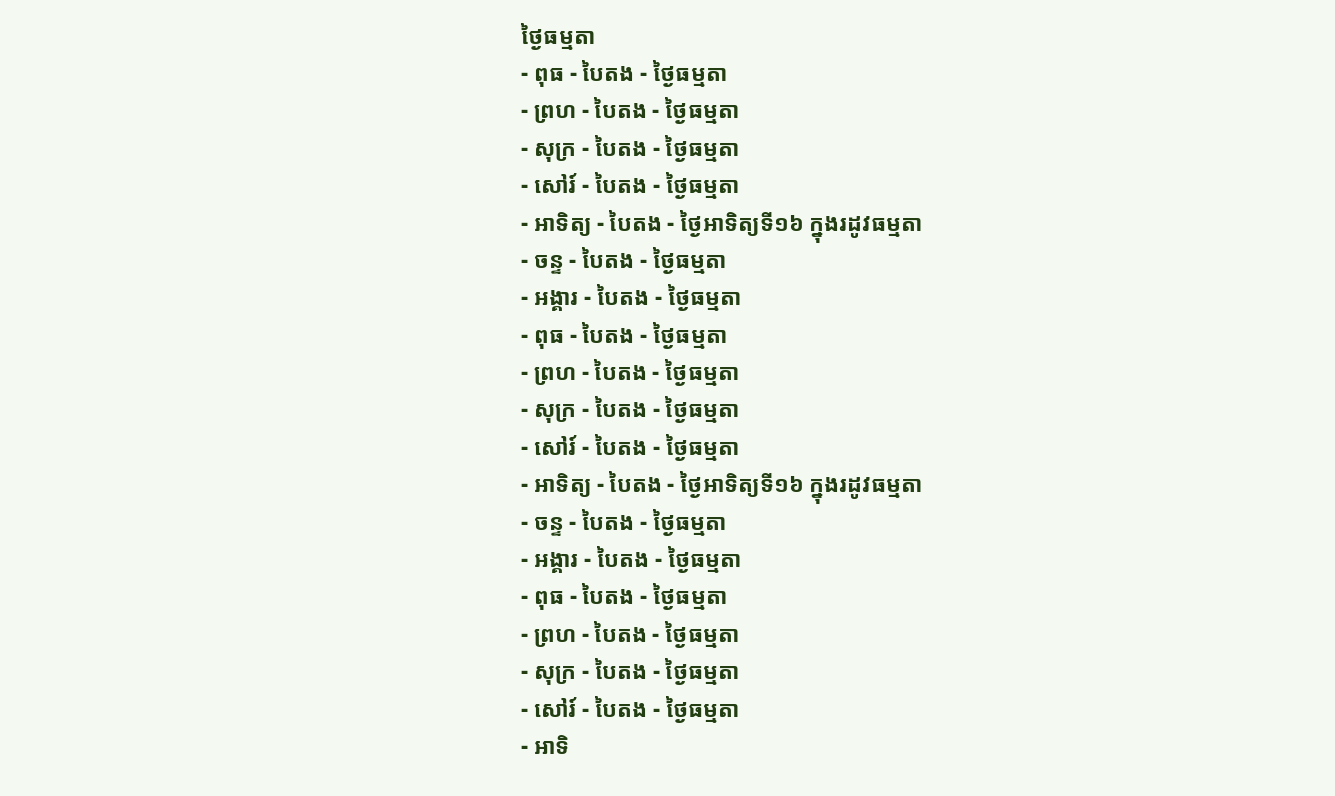ថ្ងៃធម្មតា
- ពុធ - បៃតង - ថ្ងៃធម្មតា
- ព្រហ - បៃតង - ថ្ងៃធម្មតា
- សុក្រ - បៃតង - ថ្ងៃធម្មតា
- សៅរ៍ - បៃតង - ថ្ងៃធម្មតា
- អាទិត្យ - បៃតង - ថ្ងៃអាទិត្យទី១៦ ក្នុងរដូវធម្មតា
- ចន្ទ - បៃតង - ថ្ងៃធម្មតា
- អង្គារ - បៃតង - ថ្ងៃធម្មតា
- ពុធ - បៃតង - ថ្ងៃធម្មតា
- ព្រហ - បៃតង - ថ្ងៃធម្មតា
- សុក្រ - បៃតង - ថ្ងៃធម្មតា
- សៅរ៍ - បៃតង - ថ្ងៃធម្មតា
- អាទិត្យ - បៃតង - ថ្ងៃអាទិត្យទី១៦ ក្នុងរដូវធម្មតា
- ចន្ទ - បៃតង - ថ្ងៃធម្មតា
- អង្គារ - បៃតង - ថ្ងៃធម្មតា
- ពុធ - បៃតង - ថ្ងៃធម្មតា
- ព្រហ - បៃតង - ថ្ងៃធម្មតា
- សុក្រ - បៃតង - ថ្ងៃធម្មតា
- សៅរ៍ - បៃតង - ថ្ងៃធម្មតា
- អាទិ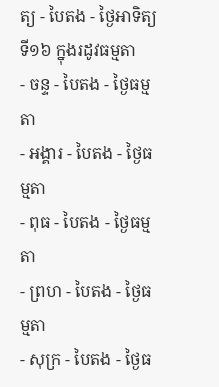ត្យ - បៃតង - ថ្ងៃអាទិត្យទី១៦ ក្នុងរដូវធម្មតា
- ចន្ទ - បៃតង - ថ្ងៃធម្មតា
- អង្គារ - បៃតង - ថ្ងៃធម្មតា
- ពុធ - បៃតង - ថ្ងៃធម្មតា
- ព្រហ - បៃតង - ថ្ងៃធម្មតា
- សុក្រ - បៃតង - ថ្ងៃធ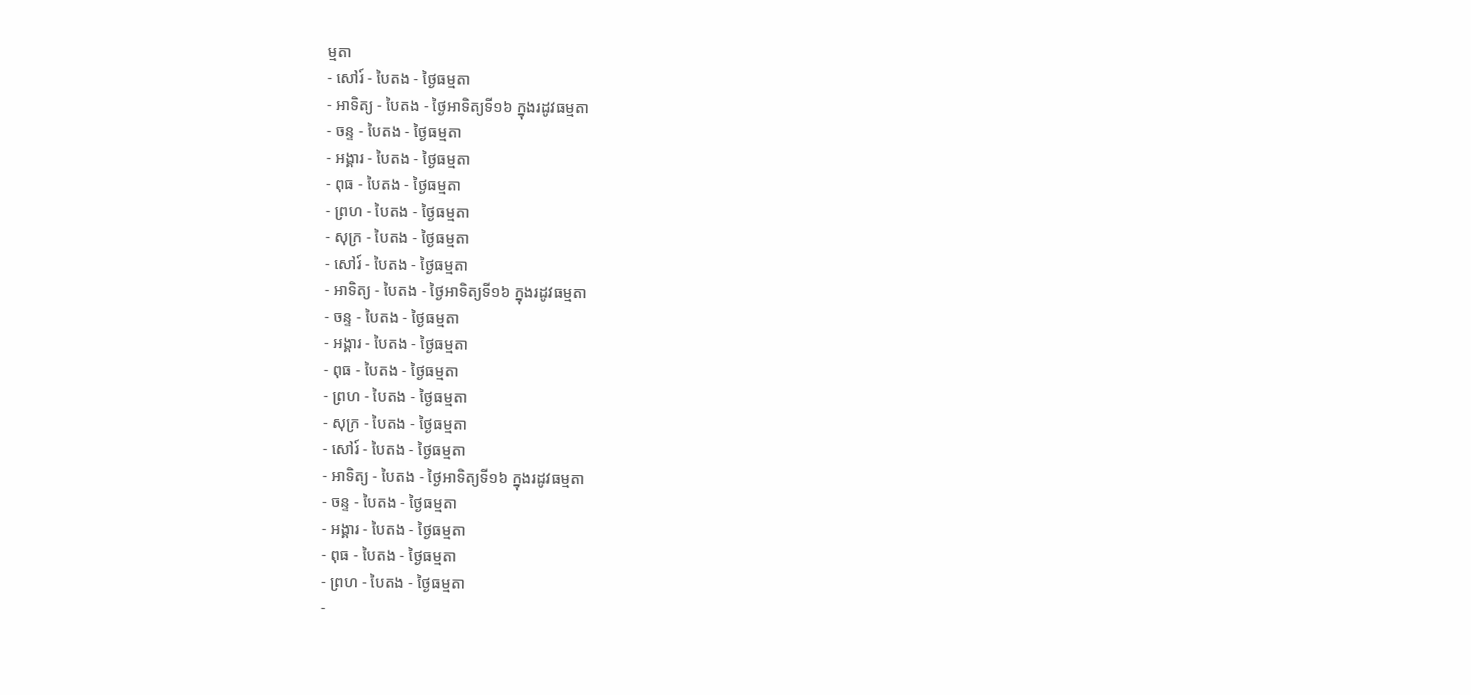ម្មតា
- សៅរ៍ - បៃតង - ថ្ងៃធម្មតា
- អាទិត្យ - បៃតង - ថ្ងៃអាទិត្យទី១៦ ក្នុងរដូវធម្មតា
- ចន្ទ - បៃតង - ថ្ងៃធម្មតា
- អង្គារ - បៃតង - ថ្ងៃធម្មតា
- ពុធ - បៃតង - ថ្ងៃធម្មតា
- ព្រហ - បៃតង - ថ្ងៃធម្មតា
- សុក្រ - បៃតង - ថ្ងៃធម្មតា
- សៅរ៍ - បៃតង - ថ្ងៃធម្មតា
- អាទិត្យ - បៃតង - ថ្ងៃអាទិត្យទី១៦ ក្នុងរដូវធម្មតា
- ចន្ទ - បៃតង - ថ្ងៃធម្មតា
- អង្គារ - បៃតង - ថ្ងៃធម្មតា
- ពុធ - បៃតង - ថ្ងៃធម្មតា
- ព្រហ - បៃតង - ថ្ងៃធម្មតា
- សុក្រ - បៃតង - ថ្ងៃធម្មតា
- សៅរ៍ - បៃតង - ថ្ងៃធម្មតា
- អាទិត្យ - បៃតង - ថ្ងៃអាទិត្យទី១៦ ក្នុងរដូវធម្មតា
- ចន្ទ - បៃតង - ថ្ងៃធម្មតា
- អង្គារ - បៃតង - ថ្ងៃធម្មតា
- ពុធ - បៃតង - ថ្ងៃធម្មតា
- ព្រហ - បៃតង - ថ្ងៃធម្មតា
-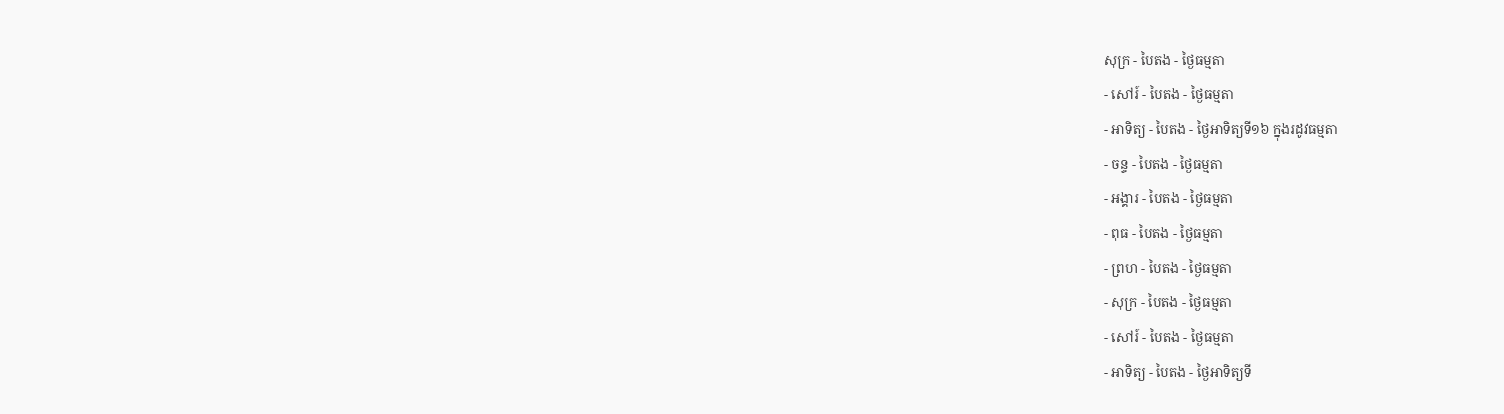សុក្រ - បៃតង - ថ្ងៃធម្មតា
- សៅរ៍ - បៃតង - ថ្ងៃធម្មតា
- អាទិត្យ - បៃតង - ថ្ងៃអាទិត្យទី១៦ ក្នុងរដូវធម្មតា
- ចន្ទ - បៃតង - ថ្ងៃធម្មតា
- អង្គារ - បៃតង - ថ្ងៃធម្មតា
- ពុធ - បៃតង - ថ្ងៃធម្មតា
- ព្រហ - បៃតង - ថ្ងៃធម្មតា
- សុក្រ - បៃតង - ថ្ងៃធម្មតា
- សៅរ៍ - បៃតង - ថ្ងៃធម្មតា
- អាទិត្យ - បៃតង - ថ្ងៃអាទិត្យទី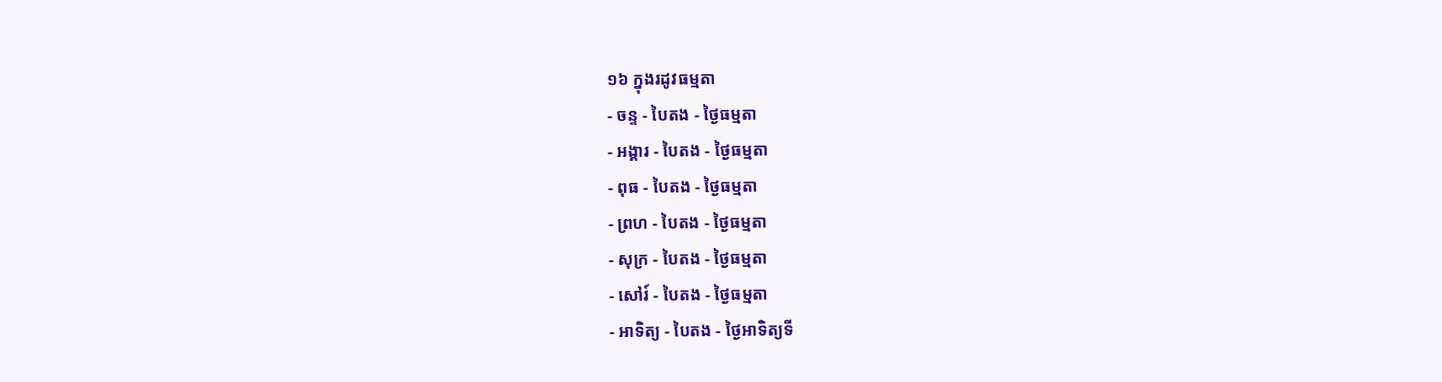១៦ ក្នុងរដូវធម្មតា
- ចន្ទ - បៃតង - ថ្ងៃធម្មតា
- អង្គារ - បៃតង - ថ្ងៃធម្មតា
- ពុធ - បៃតង - ថ្ងៃធម្មតា
- ព្រហ - បៃតង - ថ្ងៃធម្មតា
- សុក្រ - បៃតង - ថ្ងៃធម្មតា
- សៅរ៍ - បៃតង - ថ្ងៃធម្មតា
- អាទិត្យ - បៃតង - ថ្ងៃអាទិត្យទី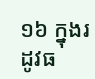១៦ ក្នុងរដូវធ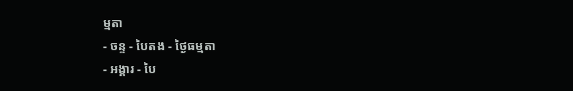ម្មតា
- ចន្ទ - បៃតង - ថ្ងៃធម្មតា
- អង្គារ - បៃ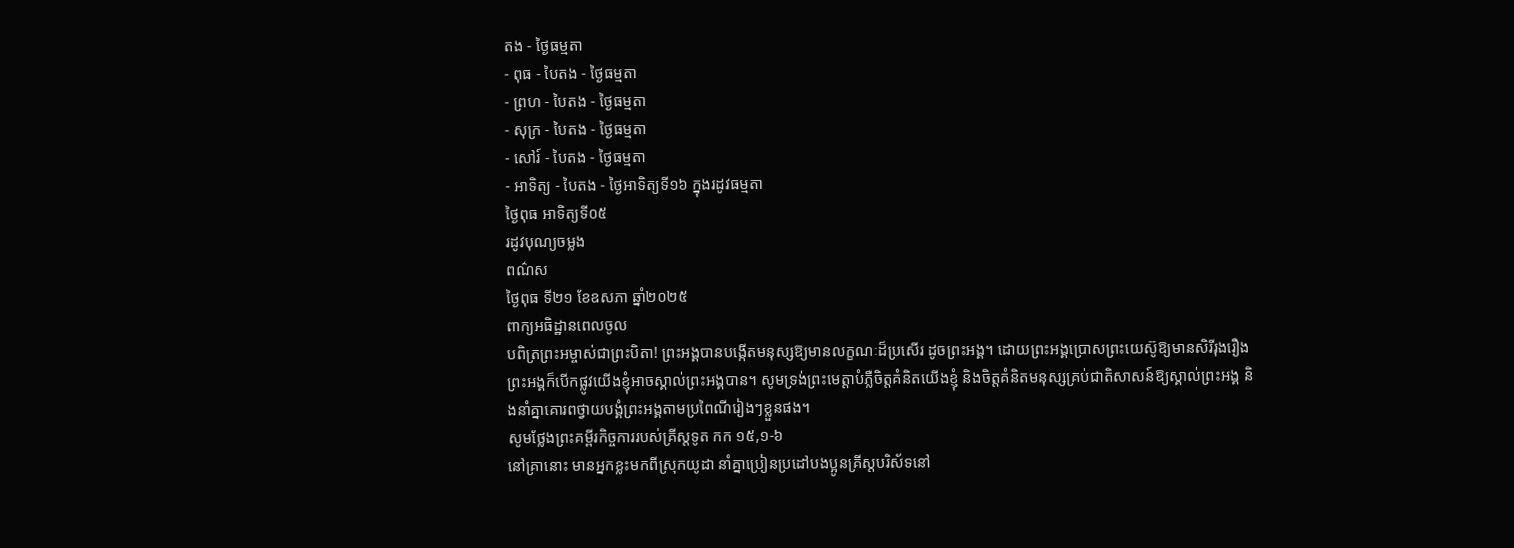តង - ថ្ងៃធម្មតា
- ពុធ - បៃតង - ថ្ងៃធម្មតា
- ព្រហ - បៃតង - ថ្ងៃធម្មតា
- សុក្រ - បៃតង - ថ្ងៃធម្មតា
- សៅរ៍ - បៃតង - ថ្ងៃធម្មតា
- អាទិត្យ - បៃតង - ថ្ងៃអាទិត្យទី១៦ ក្នុងរដូវធម្មតា
ថ្ងៃពុធ អាទិត្យទី០៥
រដូវបុណ្យចម្លង
ពណ៌ស
ថ្ងៃពុធ ទី២១ ខែឧសភា ឆ្នាំ២០២៥
ពាក្យអធិដ្ឋានពេលចូល
បពិត្រព្រះអម្ចាស់ជាព្រះបិតា! ព្រះអង្គបានបង្កើតមនុស្សឱ្យមានលក្ខណៈដ៏ប្រសើរ ដូចព្រះអង្គ។ ដោយព្រះអង្គប្រោសព្រះយេស៊ូឱ្យមានសិរីរុងរឿង ព្រះអង្គក៏បើកផ្លូវយើងខ្ញុំអាចស្គាល់ព្រះអង្គបាន។ សូមទ្រង់ព្រះមេត្តាបំភ្លឺចិត្តគំនិតយើងខ្ញុំ និងចិត្តគំនិតមនុស្សគ្រប់ជាតិសាសន៍ឱ្យស្គាល់ព្រះអង្គ និងនាំគ្នាគោរពថ្វាយបង្គំព្រះអង្គតាមប្រពៃណីរៀងៗខ្លួនផង។
សូមថ្លែងព្រះគម្ពីរកិច្ចការរបស់គ្រីស្តទូត កក ១៥,១-៦
នៅគ្រានោះ មានអ្នកខ្លះមកពីស្រុកយូដា នាំគ្នាប្រៀនប្រដៅបងប្អូនគ្រីស្តបរិស័ទនៅ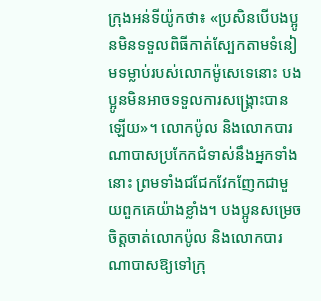ក្រុងអន់ទីយ៉ូកថា៖ «ប្រសិនបើបងប្អូនមិនទទួលពិធីកាត់ស្បែកតាមទំនៀមទម្លាប់របស់លោកម៉ូសេទេនោះ បងប្អូនមិនអាចទទួលការសង្គ្រោះបានឡើយ»។ លោកប៉ូល និងលោកបារណាបាសប្រកែកជំទាស់នឹងអ្នកទាំងនោះ ព្រមទាំងជជែកវែកញែកជាមួយពួកគេយ៉ាងខ្លាំង។ បងប្អូនសម្រេចចិត្តចាត់លោកប៉ូល និងលោកបារណាបាសឱ្យទៅក្រុ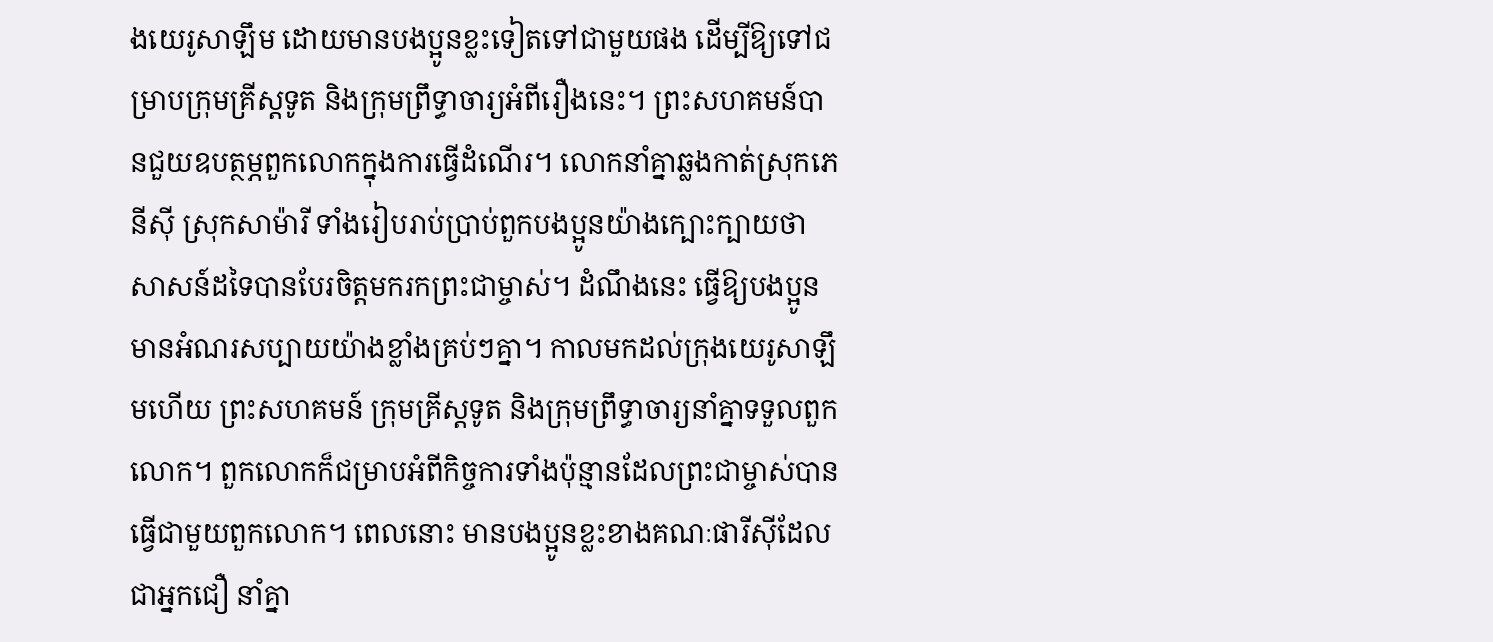ងយេរូសាឡឹម ដោយមានបងប្អូនខ្លះទៀតទៅជាមួយផង ដើម្បីឱ្យទៅជម្រាបក្រុមគ្រីស្តទូត និងក្រុមព្រឹទ្ធាចារ្យអំពីរឿងនេះ។ ព្រះសហគមន៍បានជួយឧបត្ថម្ភពួកលោកក្នុងការធ្វើដំណើរ។ លោកនាំគ្នាឆ្លងកាត់ស្រុកភេនីស៊ី ស្រុកសាម៉ារី ទាំងរៀបរាប់ប្រាប់ពួកបងប្អូនយ៉ាងក្បោះក្បាយថា សាសន៍ដទៃបានបែរចិត្តមករកព្រះជាម្ចាស់។ ដំណឹងនេះ ធ្វើឱ្យបងប្អូនមានអំណរសប្បាយយ៉ាងខ្លាំងគ្រប់ៗគ្នា។ កាលមកដល់ក្រុងយេរូសាឡឹមហើយ ព្រះសហគមន៍ ក្រុមគ្រីស្តទូត និងក្រុមព្រឹទ្ធាចារ្យនាំគ្នាទទួលពួកលោក។ ពួកលោកក៏ជម្រាបអំពីកិច្ចការទាំងប៉ុន្មានដែលព្រះជាម្ចាស់បានធ្វើជាមួយពួកលោក។ ពេលនោះ មានបងប្អូនខ្លះខាងគណៈផារីស៊ីដែលជាអ្នកជឿ នាំគ្នា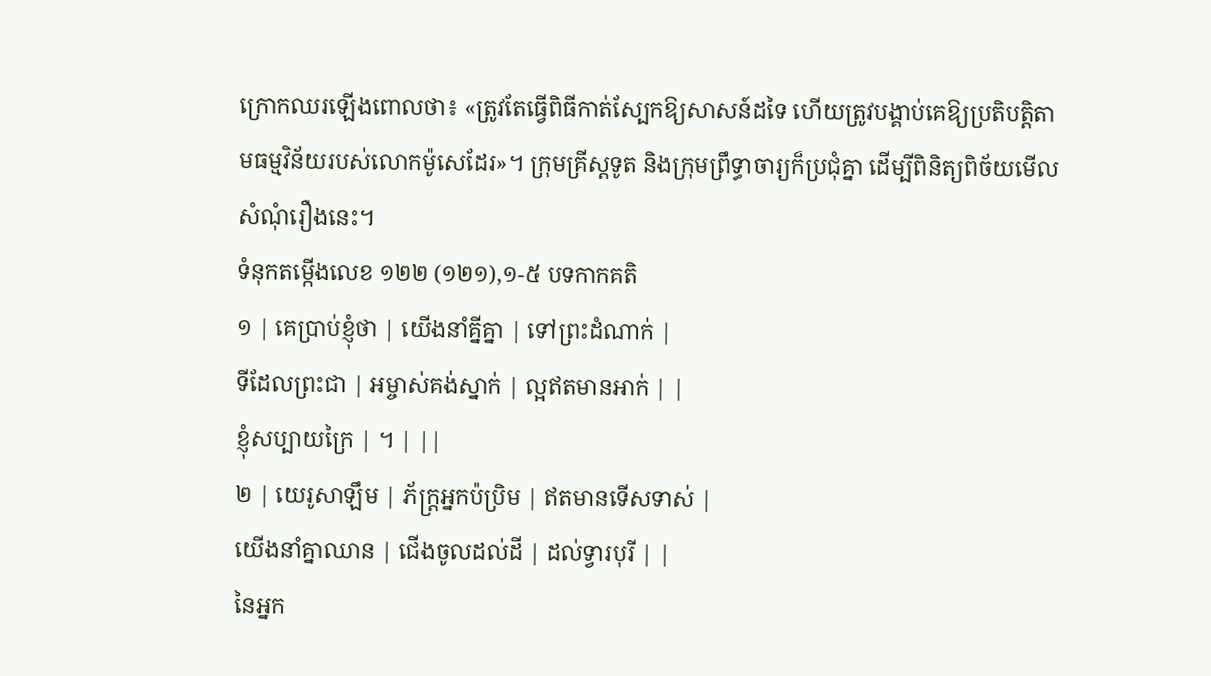ក្រោកឈរឡើងពោលថា៖ «ត្រូវតែធ្វើពិធីកាត់ស្បែកឱ្យសាសន៍ដទៃ ហើយត្រូវបង្គាប់គេឱ្យប្រតិបត្តិតាមធម្មវិន័យរបស់លោកម៉ូសេដែរ»។ ក្រុមគ្រីស្តទូត និងក្រុមព្រឹទ្ធាចារ្យក៏ប្រជុំគ្នា ដើម្បីពិនិត្យពិច័យមើលសំណុំរឿងនេះ។
ទំនុកតម្កើងលេខ ១២២ (១២១),១-៥ បទកាកគតិ
១ | គេប្រាប់ខ្ញុំថា | យើងនាំគ្នីគ្នា | ទៅព្រះដំណាក់ |
ទីដែលព្រះជា | អម្ចាស់គង់ស្នាក់ | ល្អឥតមានអាក់ | |
ខ្ញុំសប្បាយក្រៃ | ។ | ||
២ | យេរូសាឡឹម | ភ័ក្រ្តអ្នកប៉ប្រិម | ឥតមានទើសទាស់ |
យើងនាំគ្នាឈាន | ជើងចូលដល់ដី | ដល់ទ្វារបុរី | |
នៃអ្នក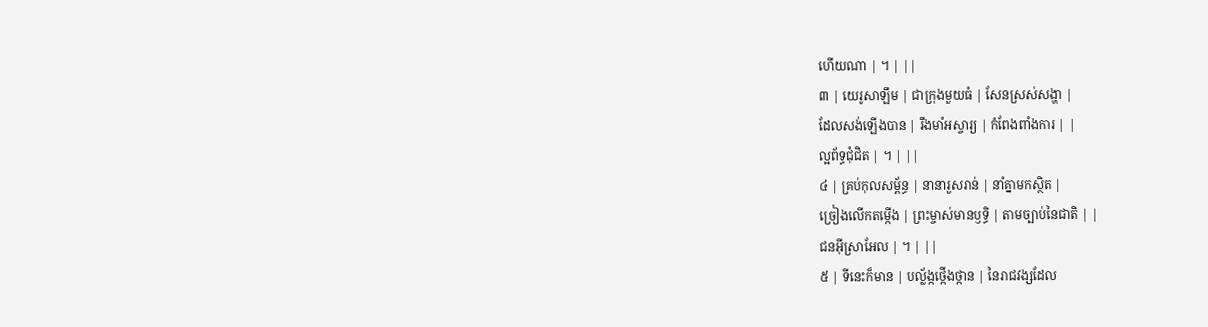ហើយណា | ។ | ||
៣ | យេរូសាឡឹម | ជាក្រុងមួយធំ | សែនស្រស់សង្ហា |
ដែលសង់ឡើងបាន | រឹងមាំអស្ចារ្យ | កំពែងពាំងការ | |
ល្អព័ទ្ធជុំជិត | ។ | ||
៤ | គ្រប់កុលសម្ព័ន្ធ | នានារួសរាន់ | នាំគ្នាមកស្ថិត |
ច្រៀងលើកតម្កើង | ព្រះម្ចាស់មានឫទ្ធិ | តាមច្បាប់នៃជាតិ | |
ជនអ៊ីស្រាអែល | ។ | ||
៥ | ទីនេះក៏មាន | បល្ល័ង្កថ្កើងថ្កាន | នៃរាជវង្សដែល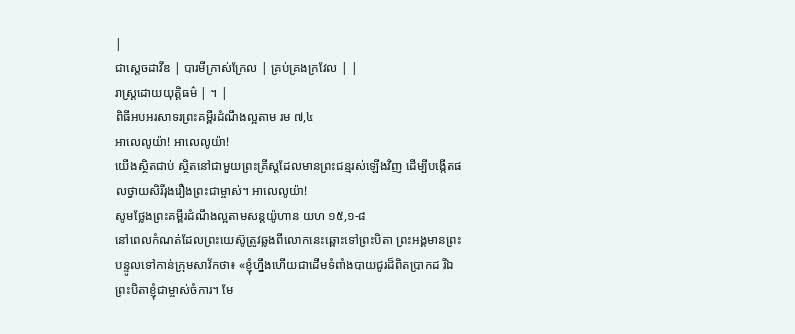|
ជាស្តេចដាវីឌ | បារមីក្រាស់ក្រែល | គ្រប់គ្រងក្រវែល | |
រាស្រ្តដោយយុត្តិធម៌ | ។ |
ពិធីអបអរសាទរព្រះគម្ពីរដំណឹងល្អតាម រម ៧,៤
អាលេលូយ៉ា! អាលេលូយ៉ា!
យើងស្ថិតជាប់ ស្ថិតនៅជាមួយព្រះគ្រីស្តដែលមានព្រះជន្មរស់ឡើងវិញ ដើម្បីបង្កើតផលថ្វាយសិរីរុងរឿងព្រះជាម្ចាស់។ អាលេលូយ៉ា!
សូមថ្លែងព្រះគម្ពីរដំណឹងល្អតាមសន្តយ៉ូហាន យហ ១៥,១-៨
នៅពេលកំណត់ដែលព្រះយេស៊ូត្រូវឆ្លងពីលោកនេះឆ្ពោះទៅព្រះបិតា ព្រះអង្គមានព្រះបន្ទូលទៅកាន់ក្រុមសាវ័កថា៖ «ខ្ញុំហ្នឹងហើយជាដើមទំពាំងបាយជូរដ៏ពិតប្រាកដ រីឯព្រះបិតាខ្ញុំជាម្ចាស់ចំការ។ មែ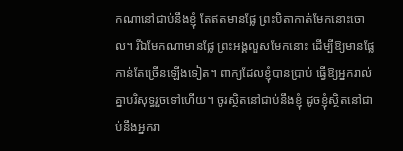កណានៅជាប់នឹងខ្ញុំ តែឥតមានផ្លែ ព្រះបិតាកាត់មែកនោះចោល។ រីឯមែកណាមានផ្លែ ព្រះអង្គលួសមែកនោះ ដើម្បីឱ្យមានផ្លែកាន់តែច្រើនឡើងទៀត។ ពាក្យដែលខ្ញុំបានប្រាប់ ធ្វើឱ្យអ្នករាល់គ្នាបរិសុទ្ធរួចទៅហើយ។ ចូរស្ថិតនៅជាប់នឹងខ្ញុំ ដូចខ្ញុំស្ថិតនៅជាប់នឹងអ្នករា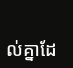ល់គ្នាដែ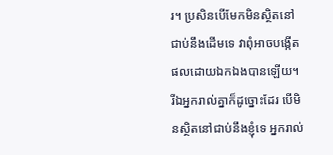រ។ ប្រសិនបើមែកមិនស្ថិតនៅជាប់នឹងដើមទេ វាពុំអាចបង្កើតផលដោយឯកឯងបានឡើយ។ រីឯអ្នករាល់គ្នាក៏ដូច្នោះដែរ បើមិនស្ថិតនៅជាប់នឹងខ្ញុំទេ អ្នករាល់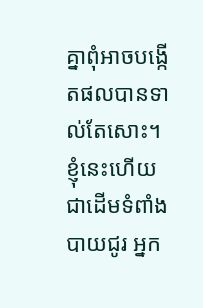គ្នាពុំអាចបង្កើតផលបានទាល់តែសោះ។ ខ្ញុំនេះហើយជាដើមទំពាំងបាយជូរ អ្នក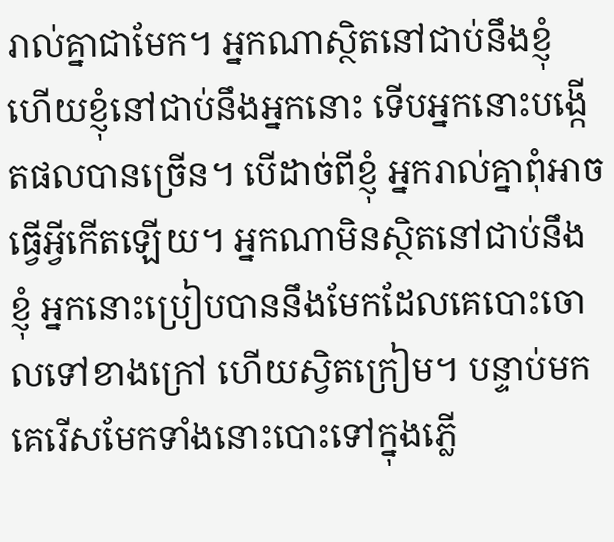រាល់គ្នាជាមែក។ អ្នកណាស្ថិតនៅជាប់នឹងខ្ញុំ ហើយខ្ញុំនៅជាប់នឹងអ្នកនោះ ទើបអ្នកនោះបង្កើតផលបានច្រើន។ បើដាច់ពីខ្ញុំ អ្នករាល់គ្នាពុំអាចធ្វើអ្វីកើតឡើយ។ អ្នកណាមិនស្ថិតនៅជាប់នឹងខ្ញុំ អ្នកនោះប្រៀបបាននឹងមែកដែលគេបោះចោលទៅខាងក្រៅ ហើយស្វិតក្រៀម។ បន្ទាប់មក គេរើសមែកទាំងនោះបោះទៅក្នុងភ្លើ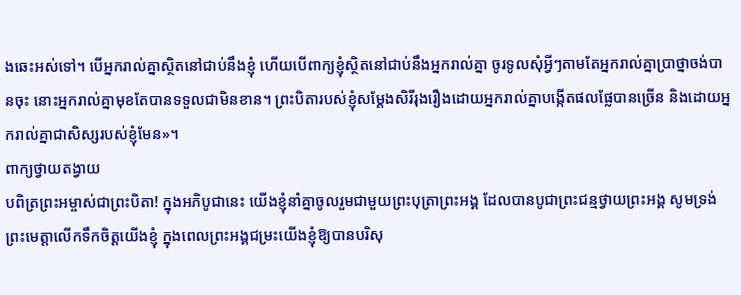ងឆេះអស់ទៅ។ បើអ្នករាល់គ្នាស្ថិតនៅជាប់នឹងខ្ញុំ ហើយបើពាក្យខ្ញុំស្ថិតនៅជាប់នឹងអ្នករាល់គ្នា ចូរទូលសុំអ្វីៗតាមតែអ្នករាល់គ្នាប្រាថ្នាចង់បានចុះ នោះអ្នករាល់គ្នាមុខតែបានទទួលជាមិនខាន។ ព្រះបិតារបស់ខ្ញុំសម្តែងសិរីរុងរឿងដោយអ្នករាល់គ្នាបង្កើតផលផ្លែបានច្រើន និងដោយអ្នករាល់គ្នាជាសិស្សរបស់ខ្ញុំមែន»។
ពាក្យថ្វាយតង្វាយ
បពិត្រព្រះអម្ចាស់ជាព្រះបិតា! ក្នុងអភិបូជានេះ យើងខ្ញុំនាំគ្នាចូលរួមជាមួយព្រះបុត្រាព្រះអង្គ ដែលបានបូជាព្រះជន្មថ្វាយព្រះអង្គ សូមទ្រង់ព្រះមេត្តាលើកទឹកចិត្តយើងខ្ញុំ ក្នុងពេលព្រះអង្គជម្រះយើងខ្ញុំឱ្យបានបរិសុ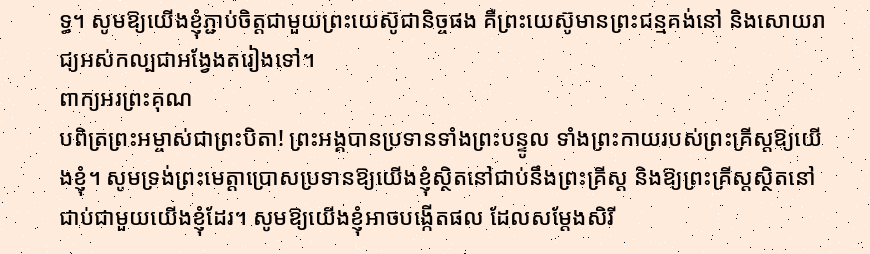ទ្ធ។ សូមឱ្យយើងខ្ញុំភ្ជាប់ចិត្តជាមួយព្រះយេស៊ូជានិច្ចផង គឺព្រះយេស៊ូមានព្រះជន្មគង់នៅ និងសោយរាជ្យអស់កល្បជាអង្វែងតរៀងទៅ។
ពាក្យអរព្រះគុណ
បពិត្រព្រះអម្ចាស់ជាព្រះបិតា! ព្រះអង្គបានប្រទានទាំងព្រះបន្ទូល ទាំងព្រះកាយរបស់ព្រះគ្រីស្តឱ្យយើងខ្ញុំ។ សូមទ្រង់ព្រះមេត្តាប្រោសប្រទានឱ្យយើងខ្ញុំស្ថិតនៅជាប់នឹងព្រះគ្រីស្ត និងឱ្យព្រះគ្រីស្តស្ថិតនៅជាប់ជាមួយយើងខ្ញុំដែរ។ សូមឱ្យយើងខ្ញុំអាចបង្កើតផល ដែលសម្តែងសិរី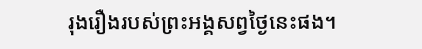រុងរឿងរបស់ព្រះអង្គសព្វថ្ងៃនេះផង។